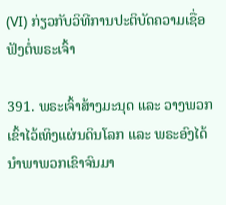(VI) ກ່ຽວກັບວິທີການປະຕິບັດຄວາມເຊື່ອຟັງຕໍ່ພຣະເຈົ້າ

391. ພຣະເຈົ້າສ້າງມະນຸດ ແລະ ວາງພວກເຂົ້າໄວ້ເທິງແຜ່ນດິນໂລກ ແລະ ພຣະອົງໄດ້ນໍາພາພວກເຂົາຈົນມາ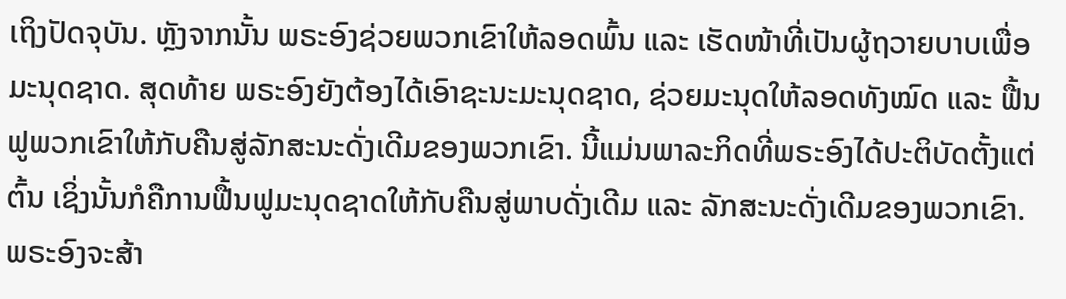ເຖິງປັດຈຸບັນ. ຫຼັງຈາກນັ້ນ ພຣະອົງຊ່ວຍພວກເຂົາໃຫ້ລອດພົ້ນ ແລະ ເຮັດໜ້າທີ່ເປັນຜູ້ຖວາຍບາບເພື່ອມະນຸດຊາດ. ສຸດທ້າຍ ພຣະອົງຍັງຕ້ອງໄດ້ເອົາຊະນະມະນຸດຊາດ, ຊ່ວຍມະນຸດໃຫ້ລອດທັງໝົດ ແລະ ຟື້ນຟູພວກເຂົາໃຫ້ກັບຄືນສູ່ລັກສະນະດັ່ງເດີມຂອງພວກເຂົາ. ນີ້ແມ່ນພາລະກິດທີ່ພຣະອົງໄດ້ປະຕິບັດຕັ້ງແຕ່ຕົ້ນ ເຊິ່ງນັ້ນກໍຄືການຟື້ນຟູມະນຸດຊາດໃຫ້ກັບຄືນສູ່ພາບດັ່ງເດີມ ແລະ ລັກສະນະດັ່ງເດີມຂອງພວກເຂົາ. ພຣະອົງຈະສ້າ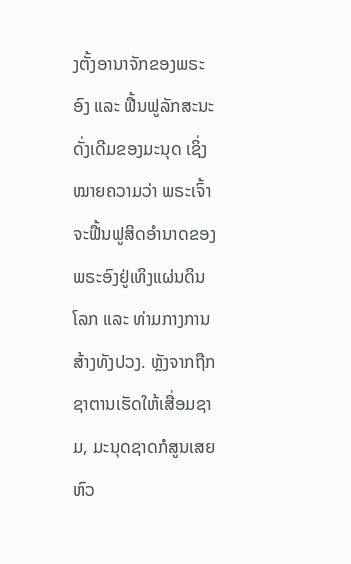ງຕັ້ງອານາຈັກຂອງພຣະອົງ ແລະ ຟື້ນຟູລັກສະນະດັ່ງເດີມຂອງມະນຸດ ເຊິ່ງໝາຍຄວາມວ່າ ພຣະເຈົ້າຈະຟື້ນຟູສິດອໍານາດຂອງພຣະອົງຢູ່ເທິງແຜ່ນດິນໂລກ ແລະ ທ່າມກາງການສ້າງທັງປວງ. ຫຼັງຈາກຖືກຊາຕານເຮັດໃຫ້ເສື່ອມຊາມ, ມະນຸດຊາດກໍສູນເສຍຫົວ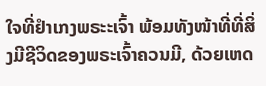ໃຈທີ່ຢໍາເກງພຣະະເຈົ້າ ພ້ອມທັງໜ້າທີ່ທີ່ສິ່ງມີຊີວິດຂອງພຣະເຈົ້າຄວນມີ, ດ້ວຍເຫດ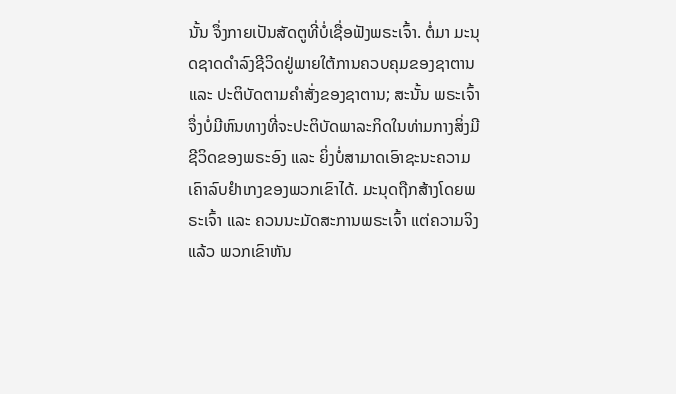ນັ້ນ ຈຶ່ງກາຍເປັນສັດຕູທີ່ບໍ່ເຊື່ອຟັງພຣະເຈົ້າ. ຕໍ່ມາ ມະນຸດຊາດດໍາລົງຊີວິດຢູ່ພາຍໃຕ້ການຄວບຄຸມຂອງຊາຕານ ແລະ ປະຕິບັດຕາມຄໍາສັ່ງຂອງຊາຕານ; ສະນັ້ນ ພຣະເຈົ້າຈຶ່ງບໍ່ມີຫົນທາງທີ່ຈະປະຕິບັດພາລະກິດໃນທ່າມກາງສິ່ງມີຊີວິດຂອງພຣະອົງ ແລະ ຍິ່ງບໍ່ສາມາດເອົາຊະນະຄວາມເຄົາລົບຢໍາເກງຂອງພວກເຂົາໄດ້. ມະນຸດຖືກສ້າງໂດຍພຣະເຈົ້າ ແລະ ຄວນນະມັດສະການພຣະເຈົ້າ ແຕ່ຄວາມຈິງແລ້ວ ພວກເຂົາຫັນ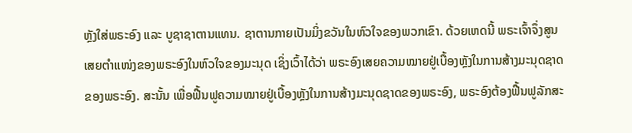ຫຼັງໃສ່ພຣະອົງ ແລະ ບູຊາຊາຕານແທນ. ຊາຕານກາຍເປັນມິ່ງຂວັນໃນຫົວໃຈຂອງພວກເຂົາ. ດ້ວຍເຫດນີ້ ພຣະເຈົ້າຈຶ່ງສູນເສຍຕໍາແໜ່ງຂອງພຣະອົງໃນຫົວໃຈຂອງມະນຸດ ເຊິ່ງເວົ້າໄດ້ວ່າ ພຣະອົງເສຍຄວາມໝາຍຢູ່ເບື້ອງຫຼັງໃນການສ້າງມະນຸດຊາດຂອງພຣະອົງ. ສະນັ້ນ ເພື່ອຟື້ນຟູຄວາມໝາຍຢູ່ເບື້ອງຫຼັງໃນການສ້າງມະນຸດຊາດຂອງພຣະອົງ, ພຣະອົງຕ້ອງຟື້ນຟູລັກສະ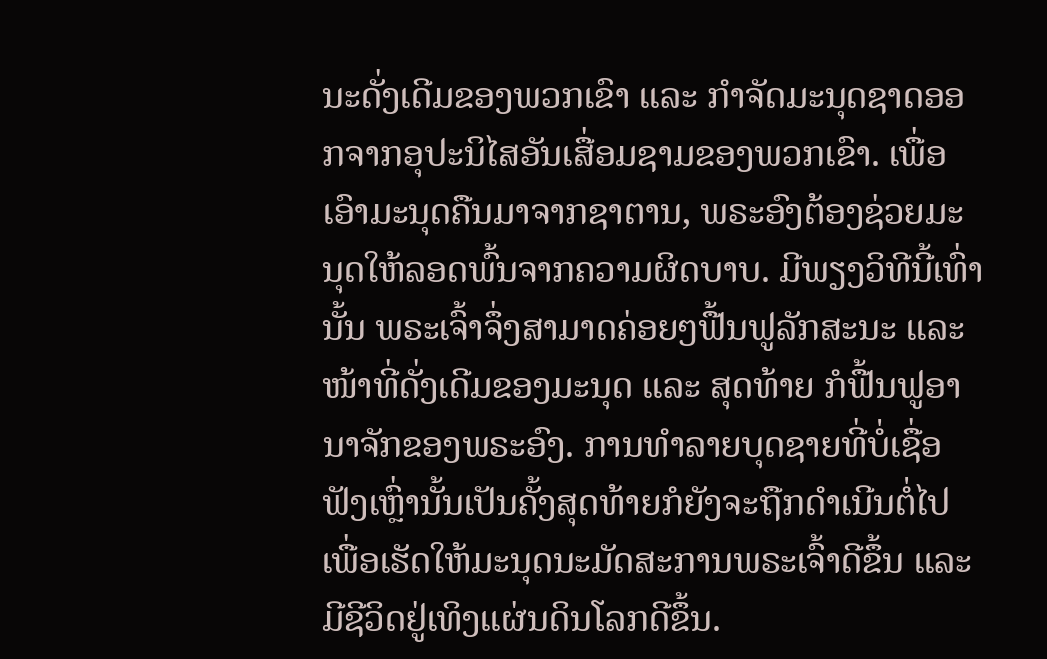ນະດັ່ງເດີມຂອງພວກເຂົາ ແລະ ກໍາຈັດມະນຸດຊາດອອກຈາກອຸປະນິໄສອັນເສື່ອມຊາມຂອງພວກເຂົາ. ເພື່ອເອົາມະນຸດຄືນມາຈາກຊາຕານ, ພຣະອົງຕ້ອງຊ່ວຍມະນຸດໃຫ້ລອດພົ້ນຈາກຄວາມຜິດບາບ. ມີພຽງວິທີນີ້ເທົ່ານັ້ນ ພຣະເຈົ້າຈຶ່ງສາມາດຄ່ອຍໆຟື້ນຟູລັກສະນະ ແລະ ໜ້າທີ່ດັ່ງເດີມຂອງມະນຸດ ແລະ ສຸດທ້າຍ ກໍຟື້ນຟູອານາຈັກຂອງພຣະອົງ. ການທໍາລາຍບຸດຊາຍທີ່ບໍ່ເຊື່ອຟັງເຫຼົ່ານັ້ນເປັນຄັ້ງສຸດທ້າຍກໍຍັງຈະຖືກດໍາເນີນຕໍ່ໄປເພື່ອເຮັດໃຫ້ມະນຸດນະມັດສະການພຣະເຈົ້າດີຂຶ້ນ ແລະ ມີຊີວິດຢູ່ເທິງແຜ່ນດິນໂລກດີຂຶ້ນ.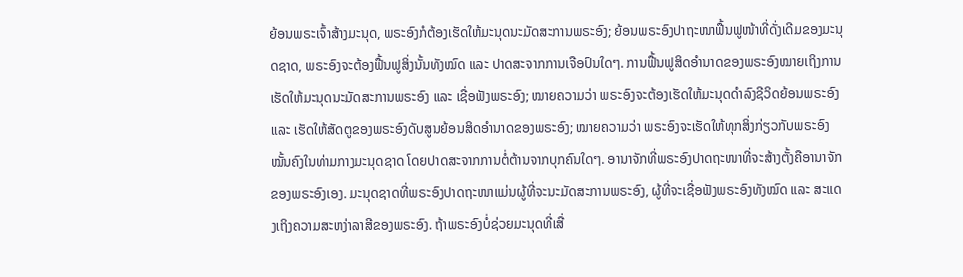ຍ້ອນພຣະເຈົ້າສ້າງມະນຸດ, ພຣະອົງກໍຕ້ອງເຮັດໃຫ້ມະນຸດນະມັດສະການພຣະອົງ; ຍ້ອນພຣະອົງປາຖະໜາຟື້ນຟູໜ້າທີ່ດັ່ງເດີມຂອງມະນຸດຊາດ, ພຣະອົງຈະຕ້ອງຟື້ນຟູສິ່ງນັ້ນທັງໝົດ ແລະ ປາດສະຈາກການເຈືອປົນໃດໆ. ການຟື້ນຟູສິດອໍານາດຂອງພຣະອົງໝາຍເຖິງການເຮັດໃຫ້ມະນຸດນະມັດສະການພຣະອົງ ແລະ ເຊື່ອຟັງພຣະອົງ; ໝາຍຄວາມວ່າ ພຣະອົງຈະຕ້ອງເຮັດໃຫ້ມະນຸດດໍາລົງຊີວິດຍ້ອນພຣະອົງ ແລະ ເຮັດໃຫ້ສັດຕູຂອງພຣະອົງດັບສູນຍ້ອນສິດອໍານາດຂອງພຣະອົງ; ໝາຍຄວາມວ່າ ພຣະອົງຈະເຮັດໃຫ້ທຸກສິ່ງກ່ຽວກັບພຣະອົງໝັ້ນຄົງໃນທ່າມກາງມະນຸດຊາດ ໂດຍປາດສະຈາກການຕໍ່ຕ້ານຈາກບຸກຄົນໃດໆ. ອານາຈັກທີ່ພຣະອົງປາດຖະໜາທີ່ຈະສ້າງຕັ້ງຄືອານາຈັກຂອງພຣະອົງເອງ. ມະນຸດຊາດທີ່ພຣະອົງປາດຖະໜາແມ່ນຜູ້ທີ່ຈະນະມັດສະການພຣະອົງ, ຜູ້ທີ່ຈະເຊື່ອຟັງພຣະອົງທັງໝົດ ແລະ ສະແດງເຖິງຄວາມສະຫງ່າລາສີຂອງພຣະອົງ. ຖ້າພຣະອົງບໍ່ຊ່ວຍມະນຸດທີ່ເສື່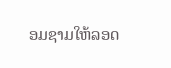ອມຊາມໃຫ້ລອດ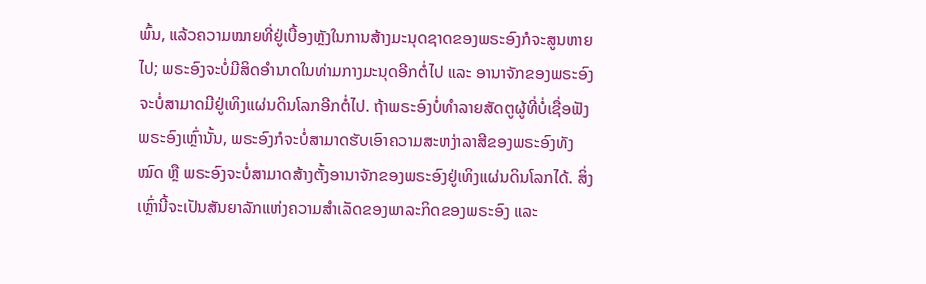ພົ້ນ, ແລ້ວຄວາມໝາຍທີ່ຢູ່ເບື້ອງຫຼັງໃນການສ້າງມະນຸດຊາດຂອງພຣະອົງກໍຈະສູນຫາຍໄປ; ພຣະອົງຈະບໍ່ມີສິດອໍານາດໃນທ່າມກາງມະນຸດອີກຕໍ່ໄປ ແລະ ອານາຈັກຂອງພຣະອົງຈະບໍ່ສາມາດມີຢູ່ເທິງແຜ່ນດິນໂລກອີກຕໍ່ໄປ. ຖ້າພຣະອົງບໍ່ທໍາລາຍສັດຕູຜູ້ທີ່ບໍ່ເຊື່ອຟັງພຣະອົງເຫຼົ່ານັ້ນ, ພຣະອົງກໍຈະບໍ່ສາມາດຮັບເອົາຄວາມສະຫງ່າລາສີຂອງພຣະອົງທັງໝົດ ຫຼື ພຣະອົງຈະບໍ່ສາມາດສ້າງຕັ້ງອານາຈັກຂອງພຣະອົງຢູ່ເທິງແຜ່ນດິນໂລກໄດ້. ສິ່ງເຫຼົ່ານີ້ຈະເປັນສັນຍາລັກແຫ່ງຄວາມສໍາເລັດຂອງພາລະກິດຂອງພຣະອົງ ແລະ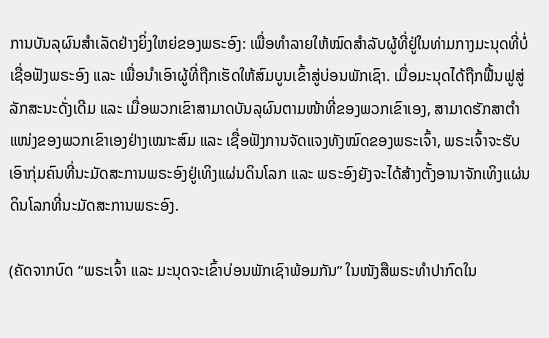ການບັນລຸຜົນສໍາເລັດຢ່າງຍິ່ງໃຫຍ່ຂອງພຣະອົງ: ເພື່ອທໍາລາຍໃຫ້ໝົດສໍາລັບຜູ້ທີ່ຢູ່ໃນທ່າມກາງມະນຸດທີ່ບໍ່ເຊື່ອຟັງພຣະອົງ ແລະ ເພື່ອນໍາເອົາຜູ້ທີ່ຖືກເຮັດໃຫ້ສົມບູນເຂົ້າສູ່ບ່ອນພັກເຊົາ. ເມື່ອມະນຸດໄດ້ຖືກຟື້ນຟູສູ່ລັກສະນະດັ່ງເດີມ ແລະ ເມື່ອພວກເຂົາສາມາດບັນລຸຜົນຕາມໜ້າທີ່ຂອງພວກເຂົາເອງ, ສາມາດຮັກສາຕໍາແໜ່ງຂອງພວກເຂົາເອງຢ່າງເໝາະສົມ ແລະ ເຊື່ອຟັງການຈັດແຈງທັງໝົດຂອງພຣະເຈົ້າ, ພຣະເຈົ້າຈະຮັບເອົາກຸ່ມຄົນທີ່ນະມັດສະການພຣະອົງຢູ່ເທິງແຜ່ນດິນໂລກ ແລະ ພຣະອົງຍັງຈະໄດ້ສ້າງຕັ້ງອານາຈັກເທິງແຜ່ນດິນໂລກທີ່ນະມັດສະການພຣະອົງ.

(ຄັດຈາກບົດ “ພຣະເຈົ້າ ແລະ ມະນຸດຈະເຂົ້າບ່ອນພັກເຊົາພ້ອມກັນ” ໃນໜັງສືພຣະທໍາປາກົດໃນ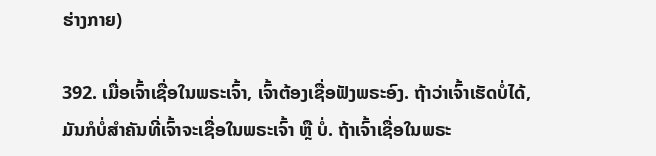ຮ່າງກາຍ)

392. ເມື່ອເຈົ້າເຊື່ອໃນພຣະເຈົ້າ, ເຈົ້າຕ້ອງເຊື່ອຟັງພຣະອົງ. ຖ້າວ່າເຈົ້າເຮັດບໍ່ໄດ້, ມັນກໍບໍ່ສຳຄັນທີ່ເຈົ້າຈະເຊື່ອໃນພຣະເຈົ້າ ຫຼື ບໍ່. ຖ້າເຈົ້າເຊື່ອໃນພຣະ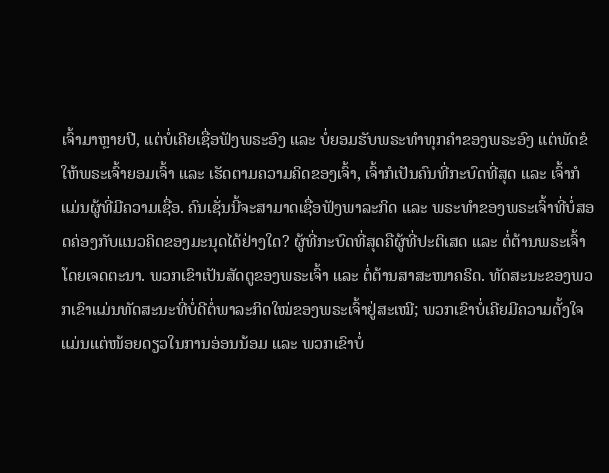ເຈົ້າມາຫຼາຍປີ, ແຕ່ບໍ່ເຄີຍເຊື່ອຟັງພຣະອົງ ແລະ ບໍ່ຍອມຮັບພຣະທໍາທຸກຄຳຂອງພຣະອົງ ແຕ່ພັດຂໍໃຫ້ພຣະເຈົ້າຍອມເຈົ້າ ແລະ ເຮັດຕາມຄວາມຄິດຂອງເຈົ້າ, ເຈົ້າກໍເປັນຄົນທີ່ກະບົດທີ່ສຸດ ແລະ ເຈົ້າກໍແມ່ນຜູ້ທີ່ມີຄວາມເຊື່ອ. ຄົນເຊັ່ນນີ້ຈະສາມາດເຊື່ອຟັງພາລະກິດ ແລະ ພຣະທໍາຂອງພຣະເຈົ້າທີ່ບໍ່ສອດຄ່ອງກັບແນວຄິດຂອງມະນຸດໄດ້ຢ່າງໃດ? ຜູ້ທີ່ກະບົດທີ່ສຸດຄືຜູ້ທີ່ປະຕິເສດ ແລະ ຕໍ່ຕ້ານພຣະເຈົ້າໂດຍເຈດຕະນາ. ພວກເຂົາເປັນສັດຕູຂອງພຣະເຈົ້າ ແລະ ຕໍ່ຕ້ານສາສະໜາຄຣິດ. ທັດສະນະຂອງພວກເຂົາແມ່ນທັດສະນະທີ່ບໍ່ດີຕໍ່ພາລະກິດໃໝ່ຂອງພຣະເຈົ້າຢູ່ສະເໝີ; ພວກເຂົາບໍ່ເຄີຍມີຄວາມຕັ້ງໃຈແມ່ນແຕ່ໜ້ອຍດຽວໃນການອ່ອນນ້ອມ ແລະ ພວກເຂົາບໍ່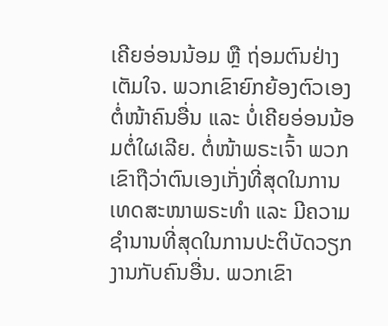ເຄີຍອ່ອນນ້ອມ ຫຼື ຖ່ອມຕົນຢ່າງເຕັມໃຈ. ພວກເຂົາຍົກຍ້ອງຕົວເອງຕໍ່ໜ້າຄົນອື່ນ ແລະ ບໍ່ເຄີຍອ່ອນນ້ອມຕໍ່ໃຜເລີຍ. ຕໍ່ໜ້າພຣະເຈົ້າ ພວກເຂົາຖືວ່າຕົນເອງເກັ່ງທີ່ສຸດໃນການເທດສະໜາພຣະທໍາ ແລະ ມີຄວາມຊຳນານທີ່ສຸດໃນການປະຕິບັດວຽກງານກັບຄົນອື່ນ. ພວກເຂົາ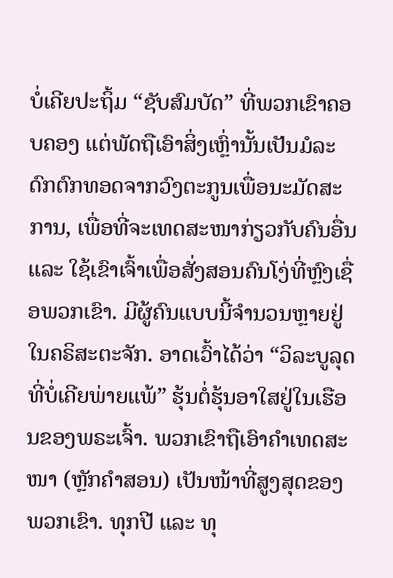ບໍ່ເຄີຍປະຖິ້ມ “ຊັບສົມບັດ” ທີ່ພວກເຂົາຄອບຄອງ ແຕ່ພັດຖືເອົາສິ່ງເຫຼົ່ານັ້ນເປັນມໍລະດົກຕົກທອດຈາກວົງຕະກູນເພື່ອນະມັດສະການ, ເພື່ອທີ່ຈະເທດສະໜາກ່ຽວກັບຄົນອື່ນ ແລະ ໃຊ້ເຂົາເຈົ້າເພື່ອສັ່ງສອນຄົນໂງ່ທີ່ຫຼົງເຊື່ອພວກເຂົາ. ມີຜູ້ຄົນແບບນີ້ຈຳນວນຫຼາຍຢູ່ໃນຄຣິສະຕະຈັກ. ອາດເວົ້າໄດ້ວ່າ “ວິລະບູລຸດທີ່ບໍ່ເຄີຍພ່າຍແພ້” ຮຸ້ນຕໍ່ຮຸ້ນອາໃສຢູ່ໃນເຮືອນຂອງພຣະເຈົ້າ. ພວກເຂົາຖືເອົາຄຳເທດສະໜາ (ຫຼັກຄຳສອນ) ເປັນໜ້າທີ່ສູງສຸດຂອງພວກເຂົາ. ທຸກປີ ແລະ ທຸ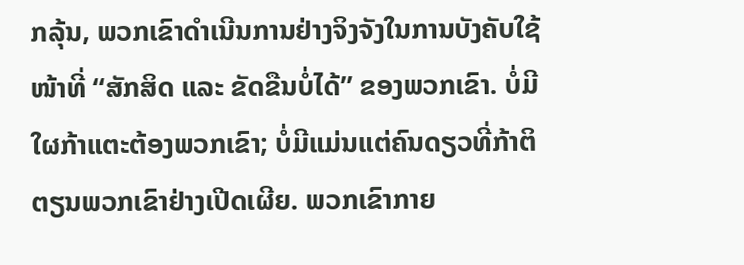ກລຸ້ນ, ພວກເຂົາດຳເນີນການຢ່າງຈິງຈັງໃນການບັງຄັບໃຊ້ໜ້າທີ່ “ສັກສິດ ແລະ ຂັດຂືນບໍ່ໄດ້” ຂອງພວກເຂົາ. ບໍ່ມີໃຜກ້າແຕະຕ້ອງພວກເຂົາ; ບໍ່ມີແມ່ນແຕ່ຄົນດຽວທີ່ກ້າຕິຕຽນພວກເຂົາຢ່າງເປີດເຜີຍ. ພວກເຂົາກາຍ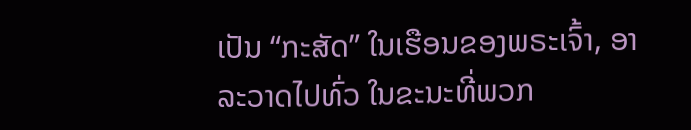ເປັນ “ກະສັດ” ໃນເຮືອນຂອງພຣະເຈົ້າ, ອາລະວາດໄປທົ່ວ ໃນຂະນະທີ່ພວກ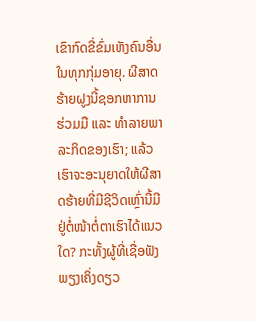ເຂົາກົດຂີ່ຂົ່ມເຫັງຄົນອື່ນໃນທຸກກຸ່ມອາຍຸ. ຜີສາດຮ້າຍຝູງນີ້ຊອກຫາການຮ່ວມມື ແລະ ທຳລາຍພາລະກິດຂອງເຮົາ; ແລ້ວເຮົາຈະອະນຸຍາດໃຫ້ຜີສາດຮ້າຍທີ່ມີຊີວິດເຫຼົ່ານີ້ມີຢູ່ຕໍ່ໜ້າຕໍ່ຕາເຮົາໄດ້ແນວໃດ? ກະທັ້ງຜູ້ທີ່ເຊື່ອຟັງພຽງເຄິ່ງດຽວ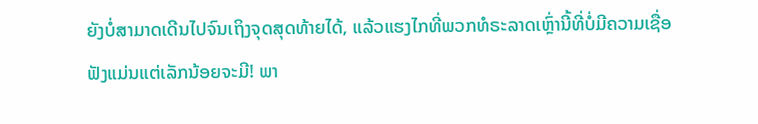ຍັງບໍ່ສາມາດເດີນໄປຈົນເຖິງຈຸດສຸດທ້າຍໄດ້, ແລ້ວແຮງໄກທີ່ພວກທໍຣະລາດເຫຼົ່ານີ້ທີ່ບໍ່ມີຄວາມເຊື່ອຟັງແມ່ນແຕ່ເລັກນ້ອຍຈະມີ! ພາ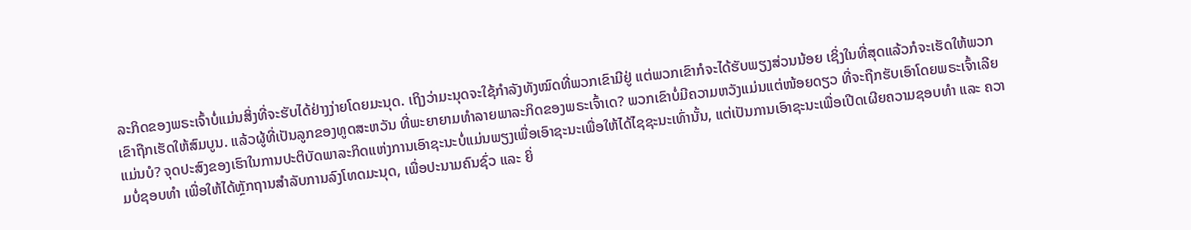ລະກິດຂອງພຣະເຈົ້າບໍ່ແມ່ນສິ່ງທີ່ຈະຮັບໄດ້ຢ່າງງ່າຍໂດຍມະນຸດ. ເຖິງວ່າມະນຸດຈະໃຊ້ກໍາລັງທັງໝົດທີ່ພວກເຂົາມີຢູ່ ແຕ່ພວກເຂົາກໍຈະໄດ້ຮັບພຽງສ່ວນນ້ອຍ ເຊິ່ງໃນທີ່ສຸດແລ້ວກໍຈະເຮັດໃຫ້ພວກເຂົາຖືກເຮັດໃຫ້ສົມບູນ. ແລ້ວຜູ້ທີ່ເປັນລູກຂອງທູດສະຫວັນ ທີ່ພະຍາຍາມທຳລາຍພາລະກິດຂອງພຣະເຈົ້າເດ? ພວກເຂົາບໍ່ມີຄວາມຫວັງແມ່ນແຕ່ໜ້ອຍດຽວ ທີ່ຈະຖືກຮັບເອົາໂດຍພຣະເຈົ້າເລີຍແມ່ນບໍ? ຈຸດປະສົງຂອງເຮົາໃນການປະຕິບັດພາລະກິດແຫ່ງການເອົາຊະນະບໍ່ແມ່ນພຽງເພື່ອເອົາຊະນະເພື່ອໃຫ້ໄດ້ໄຊຊະນະເທົ່ານັ້ນ, ແຕ່ເປັນການເອົາຊະນະເພື່ອເປີດເຜີຍຄວາມຊອບທໍາ ແລະ ຄວາມບໍ່ຊອບທຳ ເພື່ອໃຫ້ໄດ້ຫຼັກຖານສໍາລັບການລົງໂທດມະນຸດ, ເພື່ອປະນາມຄົນຊົ່ວ ແລະ ຍິ່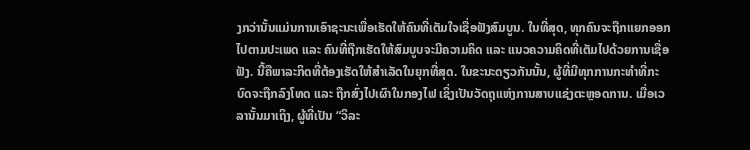ງກວ່ານັ້ນແມ່ນການເອົາຊະນະເພື່ອເຮັດໃຫ້ຄົນທີ່ເຕັມໃຈເຊື່ອຟັງສົມບູນ. ໃນທີ່ສຸດ, ທຸກຄົນຈະຖືກແຍກອອກໄປຕາມປະເພດ ແລະ ຄົນທີ່ຖືກເຮັດໃຫ້ສົມບູບຈະມີຄວາມຄິດ ແລະ ແນວຄວາມຄິດທີ່ເຕັມໄປດ້ວຍການເຊື່ອຟັງ. ນີ້ຄືພາລະກິດທີ່ຕ້ອງເຮັດໃຫ້ສຳເລັດໃນຍຸກທີ່ສຸດ. ໃນຂະນະດຽວກັນນັ້ນ, ຜູ້ທີ່ມີທຸກການກະທໍາທີ່ກະບົດຈະຖືກລົງໂທດ ແລະ ຖືກສົ່ງໄປເຜົາໃນກອງໄຟ ເຊິ່ງເປັນວັດຖຸແຫ່ງການສາບແຊ່ງຕະຫຼອດການ. ເມື່ອເວລານັ້ນມາເຖິງ, ຜູ້ທີ່ເປັນ “ວິລະ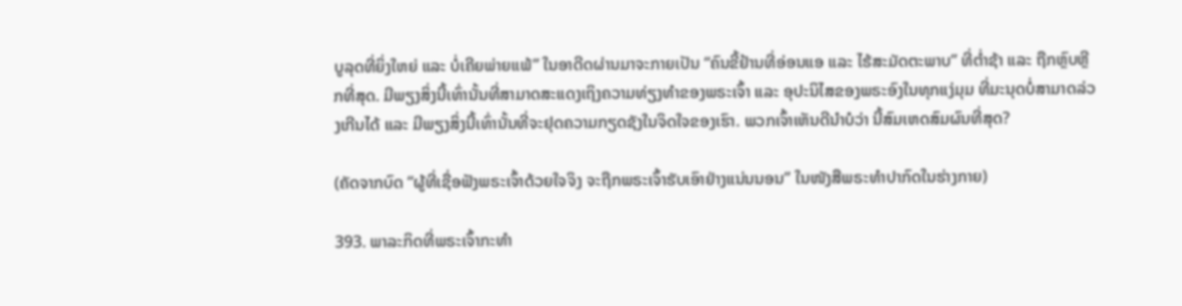ບູລຸດທີ່ຍິ່ງໃຫຍ່ ແລະ ບໍ່ເຄີຍພ່າຍແພ້” ໃນອາດີດຜ່ານມາຈະກາຍເປັນ “ຄົນຂີ້ຢ້ານທີ່ອ່ອນແອ ແລະ ໄຮ້ສະມັດຕະພາບ” ທີ່ຕໍ່າຊ້າ ແລະ ຖືກຫຼົບຫຼີກທີ່ສຸດ. ມີພຽງສິ່ງນີ້ເທົ່ານັ້ນທີ່ສາມາດສະແດງເຖິງຄວາມທ່ຽງທໍາຂອງພຣະເຈົ້າ ແລະ ອຸປະນິໄສຂອງພຣະອົງໃນທຸກແງ່ມຸມ ທີ່ມະນຸດບໍ່ສາມາດລ່ວງເກີນໄດ້ ແລະ ມີພຽງສິ່ງນີ້ເທົ່ານັ້ນທີ່ຈະຢຸດຄວາມກຽດຊັງໃນຈິດໃຈຂອງເຮົາ. ພວກເຈົ້າເຫັນດີນໍາບໍວ່າ ນີ້ສົມເຫດສົມຜົນທີ່ສຸດ?

(ຄັດຈາກບົດ “ຜູ້ທີ່ເຊື່ອຟັງພຣະເຈົ້າດ້ວຍໃຈຈິງ ຈະຖືກພຣະເຈົ້າຮັບເອົາຢ່າງແນ່ນນອນ” ໃນໜັງສືພຣະທໍາປາກົດໃນຮ່າງກາຍ)

393. ພາລະກິດທີ່ພຣະເຈົ້າກະທໍາ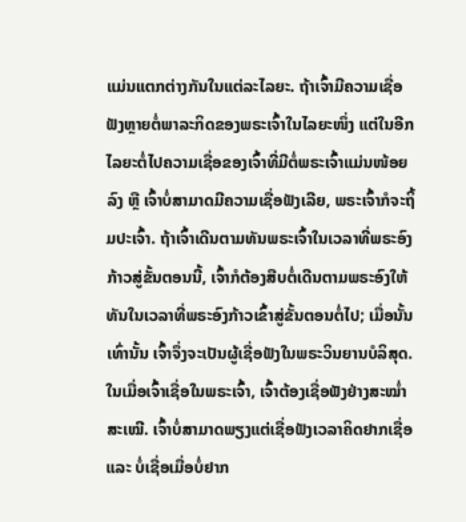ແມ່ນແຕກຕ່າງກັນໃນແຕ່ລະໄລຍະ. ຖ້າເຈົ້າມີຄວາມເຊື່ອຟັງຫຼາຍຕໍ່ພາລະກິດຂອງພຣະເຈົ້າໃນໄລຍະໜຶ່ງ ແຕ່ໃນອີກໄລຍະຕໍ່ໄປຄວາມເຊື່ອຂອງເຈົ້າທີ່ມີຕໍ່ພຣະເຈົ້າແມ່ນໜ້ອຍລົງ ຫຼື ເຈົ້າບໍ່ສາມາດມີຄວາມເຊື່ອຟັງເລີຍ, ພຣະເຈົ້າກໍຈະຖິ້ມປະເຈົ້າ. ຖ້າເຈົ້າເດີນຕາມທັນພຣະເຈົ້າໃນເວລາທີ່ພຣະອົງກ້າວສູ່ຂັ້ນຕອນນີ້, ເຈົ້າກໍຕ້ອງສືບຕໍ່ເດີນຕາມພຣະອົງໃຫ້ທັນໃນເວລາທີ່ພຣະອົງກ້າວເຂົ້າສູ່ຂັ້ນຕອນຕໍ່ໄປ; ເມື່ອນັ້ນເທົ່ານັ້ນ ເຈົ້າຈຶ່ງຈະເປັນຜູ້ເຊື່ອຟັງໃນພຣະວິນຍານບໍລິສຸດ. ໃນເມື່ອເຈົ້າເຊື່ອໃນພຣະເຈົ້າ, ເຈົ້າຕ້ອງເຊື່ອຟັງຢ່າງສະໝໍ່າສະເໝີ. ເຈົ້າບໍ່ສາມາດພຽງແຕ່ເຊື່ອຟັງເວລາຄິດຢາກເຊື່ອ ແລະ ບໍ່ເຊື່ອເມື່ອບໍ່ຢາກ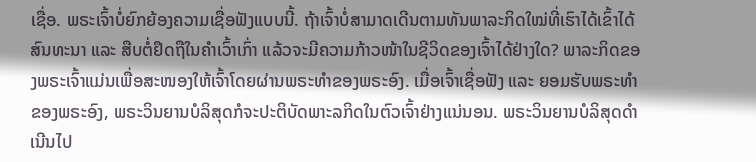ເຊື່ອ. ພຣະເຈົ້າບໍ່ຍົກຍ້ອງຄວາມເຊື່ອຟັງແບບນີ້. ຖ້າເຈົ້າບໍ່ສາມາດເດີນຕາມທັນພາລະກິດໃໝ່ທີ່ເຮົາໄດ້ເຂົ້າໄດ້ສົນທະນາ ແລະ ສືບຕໍ່ຢຶດຖືໃນຄຳເວົ້າເກົ່າ ແລ້ວຈະມີຄວາມກ້າວໜ້າໃນຊີວິດຂອງເຈົ້າໄດ້ຢ່າງໃດ? ພາລະກິດຂອງພຣະເຈົ້າແມ່ນເພື່ອສະໜອງໃຫ້ເຈົ້າໂດຍຜ່ານພຣະທໍາຂອງພຣະອົງ. ເມື່ອເຈົ້າເຊື່ອຟັງ ແລະ ຍອມຮັບພຣະທໍາຂອງພຣະອົງ, ພຣະວິນຍານບໍລິສຸດກໍຈະປະຕິບັດພາະລກິດໃນຕົວເຈົ້າຢ່າງແນ່ນອນ. ພຣະວິນຍານບໍລິສຸດດຳເນີນໄປ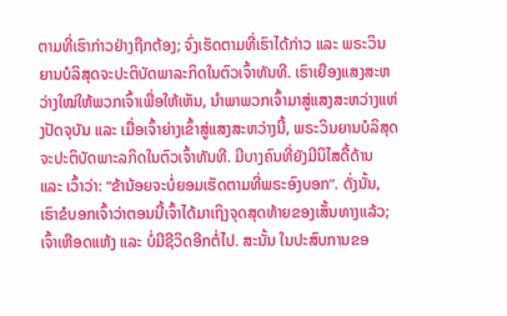ຕາມທີ່ເຮົາກ່າວຢ່າງຖືກຕ້ອງ; ຈົ່ງເຮັດຕາມທີ່ເຮົາໄດ້ກ່າວ ແລະ ພຣະວິນຍານບໍລິສຸດຈະປະຕິບັດພາລະກິດໃນຕົວເຈົ້າທັນທີ. ເຮົາເຍືອງແສງສະຫວ່າງໃໝ່ໃຫ້ພວກເຈົ້າເພື່ອໃຫ້ເຫັນ, ນຳພາພວກເຈົ້າມາສູ່ແສງສະຫວ່າງແຫ່ງປັດຈຸບັນ ແລະ ເມື່ອເຈົ້າຍ່າງເຂົ້າສູ່ແສງສະຫວ່າງນີ້, ພຣະວິນຍານບໍລິສຸດຈະປະຕິບັດພາະລກິດໃນຕົວເຈົ້າທັນທີ. ມີບາງຄົນທີ່ຍັງມີນິໄສດື້ດ້ານ ແລະ ເວົ້າວ່າ: “ຂ້ານ້ອຍຈະບໍ່ຍອມເຮັດຕາມທີ່ພຣະອົງບອກ”. ດັ່ງນັ້ນ, ເຮົາຂໍບອກເຈົ້າວ່າຕອນນີ້ເຈົ້າໄດ້ມາເຖິງຈຸດສຸດທ້າຍຂອງເສັ້ນທາງແລ້ວ; ເຈົ້າເຫືອດແຫ້ງ ແລະ ບໍ່ມີຊີວິດອີກຕໍ່ໄປ. ສະນັ້ນ ໃນປະສົບການຂອ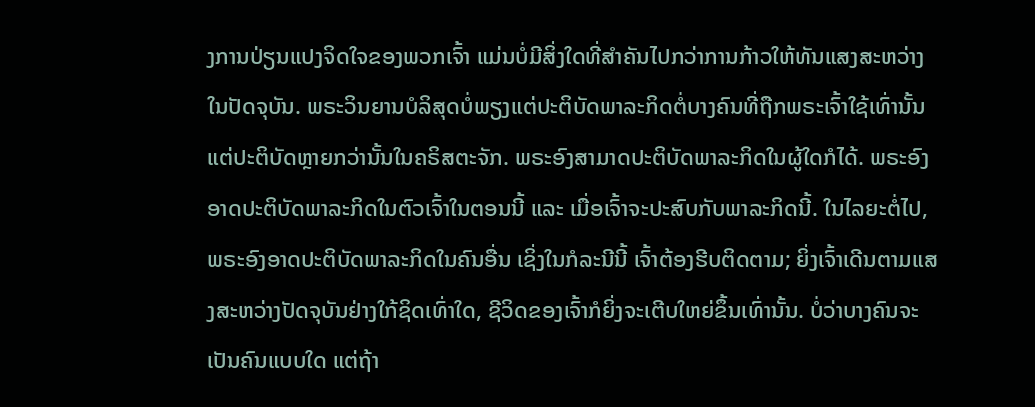ງການປ່ຽນແປງຈິດໃຈຂອງພວກເຈົ້າ ແມ່ນບໍ່ມີສິ່ງໃດທີ່ສຳຄັນໄປກວ່າການກ້າວໃຫ້ທັນແສງສະຫວ່າງໃນປັດຈຸບັນ. ພຣະວິນຍານບໍລິສຸດບໍ່ພຽງແຕ່ປະຕິບັດພາລະກິດຕໍ່ບາງຄົນທີ່ຖືກພຣະເຈົ້າໃຊ້ເທົ່ານັ້ນ ແຕ່ປະຕິບັດຫຼາຍກວ່ານັ້ນໃນຄຣິສຕະຈັກ. ພຣະອົງສາມາດປະຕິບັດພາລະກິດໃນຜູ້ໃດກໍໄດ້. ພຣະອົງອາດປະຕິບັດພາລະກິດໃນຕົວເຈົ້າໃນຕອນນີ້ ແລະ ເມື່ອເຈົ້າຈະປະສົບກັບພາລະກິດນີ້. ໃນໄລຍະຕໍ່ໄປ, ພຣະອົງອາດປະຕິບັດພາລະກິດໃນຄົນອື່ນ ເຊິ່ງໃນກໍລະນີນີ້ ເຈົ້າຕ້ອງຮີບຕິດຕາມ; ຍິ່ງເຈົ້າເດີນຕາມແສງສະຫວ່າງປັດຈຸບັນຢ່າງໃກ້ຊິດເທົ່າໃດ, ຊີວິດຂອງເຈົ້າກໍຍິ່ງຈະເຕີບໃຫຍ່ຂຶ້ນເທົ່ານັ້ນ. ບໍ່ວ່າບາງຄົນຈະເປັນຄົນແບບໃດ ແຕ່ຖ້າ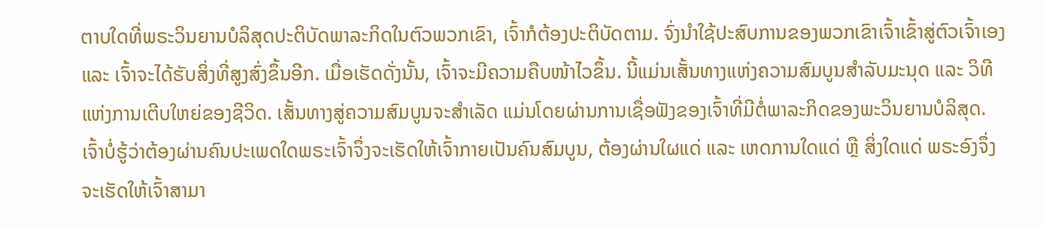ຕາບໃດທີ່ພຣະວິນຍານບໍລິສຸດປະຕິບັດພາລະກິດໃນຕົວພວກເຂົາ, ເຈົ້າກໍຕ້ອງປະຕິບັດຕາມ. ຈົ່ງນຳໃຊ້ປະສົບການຂອງພວກເຂົາເຈົ້າເຂົ້າສູ່ຕົວເຈົ້າເອງ ແລະ ເຈົ້າຈະໄດ້ຮັບສິ່ງທີ່ສູງສົ່ງຂຶ້ນອີກ. ເມື່ອເຮັດດັ່ງນັ້ນ, ເຈົ້າຈະມີຄວາມຄືບໜ້າໄວຂຶ້ນ. ນີ້ແມ່ນເສັ້ນທາງແຫ່ງຄວາມສົມບູນສຳລັບມະນຸດ ແລະ ວິທີແຫ່ງການເຕີບໃຫຍ່ຂອງຊີວິດ. ເສັ້ນທາງສູ່ຄວາມສົມບູນຈະສໍາເລັດ ແມ່ນໂດຍຜ່ານການເຊື່ອຟັງຂອງເຈົ້າທີ່ມີຕໍ່ພາລະກິດຂອງພະວິນຍານບໍລິສຸດ. ເຈົ້າບໍ່ຮູ້ວ່າຕ້ອງຜ່ານຄົນປະເພດໃດພຣະເຈົ້າຈຶ່ງຈະເຮັດໃຫ້ເຈົ້າກາຍເປັນຄົນສົມບູນ, ຕ້ອງຜ່ານໃຜແດ່ ແລະ ເຫດການໃດແດ່ ຫຼື ສິ່ງໃດແດ່ ພຣະອົງຈຶ່ງຈະເຮັດໃຫ້ເຈົ້າສາມາ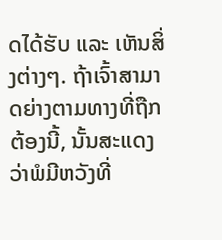ດໄດ້ຮັບ ແລະ ເຫັນສິ່ງຕ່າງໆ. ຖ້າເຈົ້າສາມາດຍ່າງຕາມທາງທີ່ຖືກຕ້ອງນີ້, ນັ້ນສະແດງວ່າພໍມີຫວັງທີ່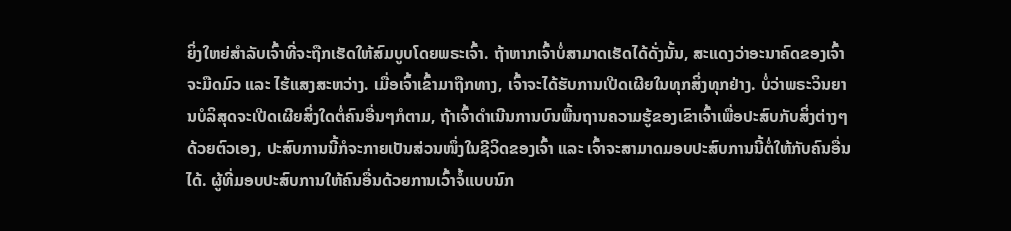ຍິ່ງໃຫຍ່ສຳລັບເຈົ້າທີ່ຈະຖືກເຮັດໃຫ້ສົມບູບໂດຍພຣະເຈົ້າ. ຖ້າຫາກເຈົ້າບໍ່ສາມາດເຮັດໄດ້ດັ່ງນັ້ນ, ສະແດງວ່າອະນາຄົດຂອງເຈົ້າຈະມືດມົວ ແລະ ໄຮ້ແສງສະຫວ່າງ. ເມື່ອເຈົ້າເຂົ້າມາຖືກທາງ, ເຈົ້າຈະໄດ້ຮັບການເປີດເຜີຍໃນທຸກສິ່ງທຸກຢ່າງ. ບໍ່ວ່າພຣະວິນຍານບໍລິສຸດຈະເປີດເຜີຍສິ່ງໃດຕໍ່ຄົນອື່ນໆກໍຕາມ, ຖ້າເຈົ້າດຳເນີນການບົນພື້ນຖານຄວາມຮູ້ຂອງເຂົາເຈົ້າເພື່ອປະສົບກັບສິ່ງຕ່າງໆດ້ວຍຕົວເອງ, ປະສົບການນີ້ກໍຈະກາຍເປັນສ່ວນໜຶ່ງໃນຊີວິດຂອງເຈົ້າ ແລະ ເຈົ້າຈະສາມາດມອບປະສົບການນີ້ຕໍ່ໃຫ້ກັບຄົນອື່ນໄດ້. ຜູ້ທີ່ມອບປະສົບການໃຫ້ຄົນອື່ນດ້ວຍການເວົ້າຈໍ້ແບບນົກ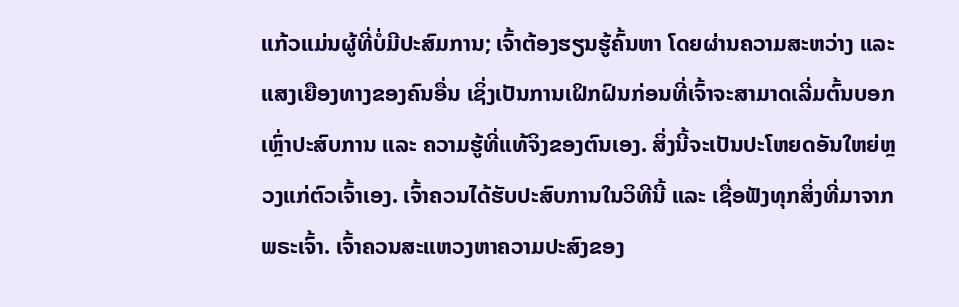ແກ້ວແມ່ນຜູ້ທີ່ບໍ່ມີປະສົມການ; ເຈົ້າຕ້ອງຮຽນຮູ້ຄົ້ນຫາ ໂດຍຜ່ານຄວາມສະຫວ່າງ ແລະ ແສງເຍືອງທາງຂອງຄົນອື່ນ ເຊິ່ງເປັນການເຝິກຝົນກ່ອນທີ່ເຈົ້າຈະສາມາດເລີ່ມຕົ້ນບອກເຫຼົ່າປະສົບການ ແລະ ຄວາມຮູ້ທີ່ແທ້ຈິງຂອງຕົນເອງ. ສິ່ງນີ້ຈະເປັນປະໂຫຍດອັນໃຫຍ່ຫຼວງແກ່ຕົວເຈົ້າເອງ. ເຈົ້າຄວນໄດ້ຮັບປະສົບການໃນວິທີນີ້ ແລະ ເຊື່ອຟັງທຸກສິ່ງທີ່ມາຈາກພຣະເຈົ້າ. ເຈົ້າຄວນສະແຫວງຫາຄວາມປະສົງຂອງ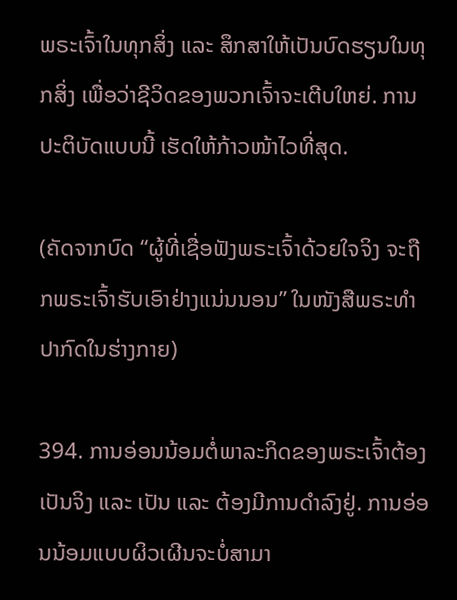ພຣະເຈົ້າໃນທຸກສິ່ງ ແລະ ສຶກສາໃຫ້ເປັນບົດຮຽນໃນທຸກສິ່ງ ເພື່ອວ່າຊີວິດຂອງພວກເຈົ້າຈະເຕີບໃຫຍ່. ການປະຕິບັດແບບນີ້ ເຮັດໃຫ້ກ້າວໜ້າໄວທີ່ສຸດ.

(ຄັດຈາກບົດ “ຜູ້ທີ່ເຊື່ອຟັງພຣະເຈົ້າດ້ວຍໃຈຈິງ ຈະຖືກພຣະເຈົ້າຮັບເອົາຢ່າງແນ່ນນອນ” ໃນໜັງສືພຣະທໍາປາກົດໃນຮ່າງກາຍ)

394. ການອ່ອນນ້ອມຕໍ່ພາລະກິດຂອງພຣະເຈົ້າຕ້ອງເປັນຈິງ ແລະ ເປັນ ແລະ ຕ້ອງມີການດໍາລົງຢູ່. ການອ່ອນນ້ອມແບບຜິວເຜີນຈະບໍ່ສາມາ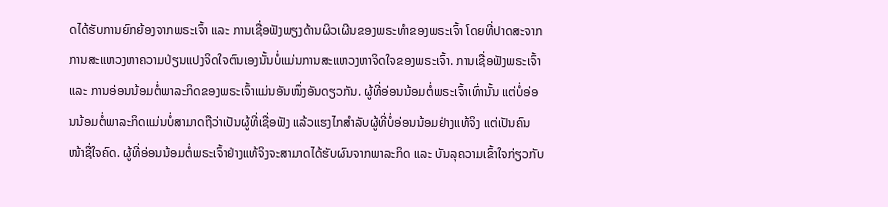ດໄດ້ຮັບການຍົກຍ້ອງຈາກພຣະເຈົ້າ ແລະ ການເຊື່ອຟັງພຽງດ້ານຜິວເຜີນຂອງພຣະທໍາຂອງພຣະເຈົ້າ ໂດຍທີ່ປາດສະຈາກການສະແຫວງຫາຄວາມປ່ຽນແປງຈິດໃຈຕົນເອງນັ້ນບໍ່ແມ່ນການສະແຫວງຫາຈິດໃຈຂອງພຣະເຈົ້າ. ການເຊື່ອຟັງພຣະເຈົ້າ ແລະ ການອ່ອນນ້ອມຕໍ່ພາລະກິດຂອງພຣະເຈົ້າແມ່ນອັນໜຶ່ງອັນດຽວກັນ. ຜູ້ທີ່ອ່ອນນ້ອມຕໍ່ພຣະເຈົ້າເທົ່ານັ້ນ ແຕ່ບໍ່ອ່ອນນ້ອມຕໍ່ພາລະກິດແມ່ນບໍ່ສາມາດຖືວ່າເປັນຜູ້ທີ່ເຊື່ອຟັງ ແລ້ວແຮງໄກສໍາລັບຜູ້ທີ່ບໍ່ອ່ອນນ້ອມຢ່າງແທ້ຈິງ ແຕ່ເປັນຄົນໜ້າຊື່ໃຈຄົດ. ຜູ້ທີ່ອ່ອນນ້ອມຕໍ່ພຣະເຈົ້າຢ່າງແທ້ຈິງຈະສາມາດໄດ້ຮັບຜົນຈາກພາລະກິດ ແລະ ບັນລຸຄວາມເຂົ້າໃຈກ່ຽວກັບ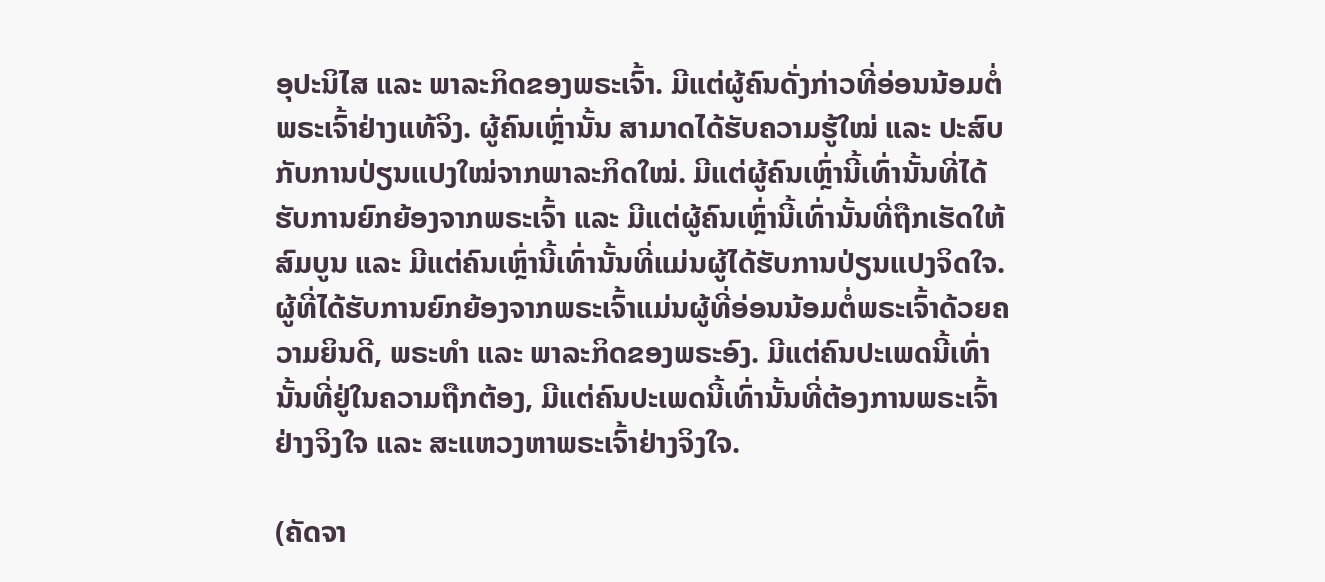ອຸປະນິໄສ ແລະ ພາລະກິດຂອງພຣະເຈົ້າ. ມີແຕ່ຜູ້ຄົນດັ່ງກ່າວທີ່ອ່ອນນ້ອມຕໍ່ພຣະເຈົ້າຢ່າງແທ້ຈິງ. ຜູ້ຄົນເຫຼົ່ານັ້ນ ສາມາດໄດ້ຮັບຄວາມຮູ້ໃໝ່ ແລະ ປະສົບກັບການປ່ຽນແປງໃໝ່ຈາກພາລະກິດໃໝ່. ມີແຕ່ຜູ້ຄົນເຫຼົ່ານີ້ເທົ່ານັ້ນທີ່ໄດ້ຮັບການຍົກຍ້ອງຈາກພຣະເຈົ້າ ແລະ ມີແຕ່ຜູ້ຄົນເຫຼົ່ານີ້ເທົ່ານັ້ນທີ່ຖືກເຮັດໃຫ້ສົມບູນ ແລະ ມີແຕ່ຄົນເຫຼົ່ານີ້ເທົ່ານັ້ນທີ່ແມ່ນຜູ້ໄດ້ຮັບການປ່ຽນແປງຈິດໃຈ. ຜູ້ທີ່ໄດ້ຮັບການຍົກຍ້ອງຈາກພຣະເຈົ້າແມ່ນຜູ້ທີ່ອ່ອນນ້ອມຕໍ່ພຣະເຈົ້າດ້ວຍຄວາມຍິນດີ, ພຣະທໍາ ແລະ ພາລະກິດຂອງພຣະອົງ. ມີແຕ່ຄົນປະເພດນີ້ເທົ່ານັ້ນທີ່ຢູ່ໃນຄວາມຖືກຕ້ອງ, ມີແຕ່ຄົນປະເພດນີ້ເທົ່ານັ້ນທີ່ຕ້ອງການພຣະເຈົ້າຢ່າງຈິງໃຈ ແລະ ສະແຫວງຫາພຣະເຈົ້າຢ່າງຈິງໃຈ.

(ຄັດຈາ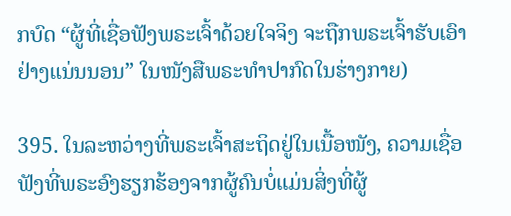ກບົດ “ຜູ້ທີ່ເຊື່ອຟັງພຣະເຈົ້າດ້ວຍໃຈຈິງ ຈະຖືກພຣະເຈົ້າຮັບເອົາຢ່າງແນ່ນນອນ” ໃນໜັງສືພຣະທໍາປາກົດໃນຮ່າງກາຍ)

395. ໃນລະຫວ່າງທີ່ພຣະເຈົ້າສະຖິດຢູ່ໃນເນື້ອໜັງ, ຄວາມເຊື່ອຟັງທີ່ພຣະອົງຮຽກຮ້ອງຈາກຜູ້ຄົນບໍ່ແມ່ນສິ່ງທີ່ຜູ້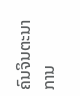ຄົນຈິນຕະນາການ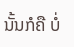ນັ້ນກໍຄື ບໍ່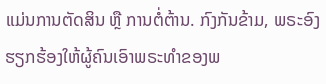ແມ່ນການຕັດສິນ ຫຼື ການຕໍ່ຕ້ານ. ກົງກັນຂ້າມ, ພຣະອົງຮຽກຮ້ອງໃຫ້ຜູ້ຄົນເອົາພຣະທຳຂອງພ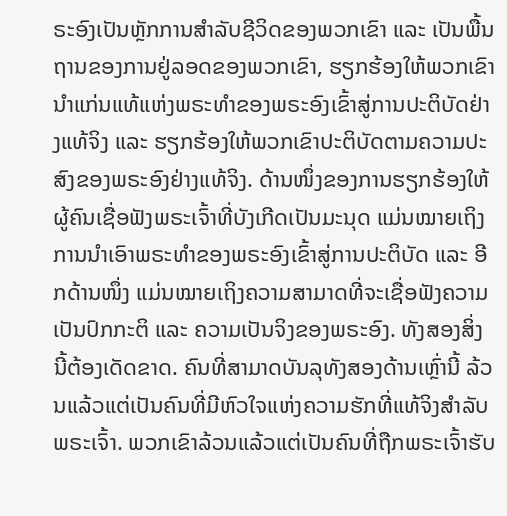ຣະອົງເປັນຫຼັກການສຳລັບຊີວິດຂອງພວກເຂົາ ແລະ ເປັນພື້ນຖານຂອງການຢູ່ລອດຂອງພວກເຂົາ, ຮຽກຮ້ອງໃຫ້ພວກເຂົານໍາແກ່ນແທ້ແຫ່ງພຣະທຳຂອງພຣະອົງເຂົ້າສູ່ການປະຕິບັດຢ່າງແທ້ຈິງ ແລະ ຮຽກຮ້ອງໃຫ້ພວກເຂົາປະຕິບັດຕາມຄວາມປະສົງຂອງພຣະອົງຢ່າງແທ້ຈິງ. ດ້ານໜຶ່ງຂອງການຮຽກຮ້ອງໃຫ້ຜູ້ຄົນເຊື່ອຟັງພຣະເຈົ້າທີ່ບັງເກີດເປັນມະນຸດ ແມ່ນໝາຍເຖິງການນໍາເອົາພຣະທຳຂອງພຣະອົງເຂົ້າສູ່ການປະຕິບັດ ແລະ ອີກດ້ານໜຶ່ງ ແມ່ນໝາຍເຖິງຄວາມສາມາດທີ່ຈະເຊື່ອຟັງຄວາມເປັນປົກກະຕິ ແລະ ຄວາມເປັນຈິງຂອງພຣະອົງ. ທັງສອງສິ່ງນີ້ຕ້ອງເດັດຂາດ. ຄົນທີ່ສາມາດບັນລຸທັງສອງດ້ານເຫຼົ່ານີ້ ລ້ວນແລ້ວແຕ່ເປັນຄົນທີ່ມີຫົວໃຈແຫ່ງຄວາມຮັກທີ່ແທ້ຈິງສຳລັບພຣະເຈົ້າ. ພວກເຂົາລ້ວນແລ້ວແຕ່ເປັນຄົນທີ່ຖືກພຣະເຈົ້າຮັບ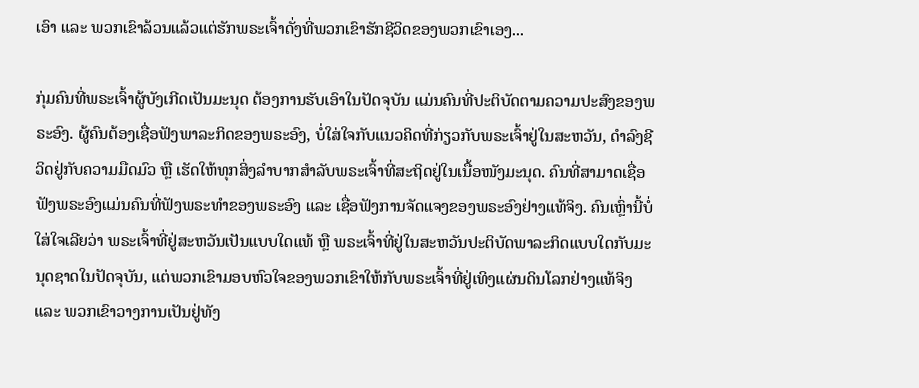ເອົາ ແລະ ພວກເຂົາລ້ວນແລ້ວແຕ່ຮັກພຣະເຈົ້າດັ່ງທີ່ພວກເຂົາຮັກຊີວິດຂອງພວກເຂົາເອງ...

ກຸ່ມຄົນທີ່ພຣະເຈົ້າຜູ້ບັງເກີດເປັນມະນຸດ ຕ້ອງການຮັບເອົາໃນປັດຈຸບັນ ແມ່ນຄົນທີ່ປະຕິບັດຕາມຄວາມປະສົງຂອງພຣະອົງ. ຜູ້ຄົນຕ້ອງເຊື່ອຟັງພາລະກິດຂອງພຣະອົງ, ບໍ່ໃສ່ໃຈກັບແນວຄິດທີ່ກ່ຽວກັບພຣະເຈົ້າຢູ່ໃນສະຫວັນ, ດຳລົງຊີວິດຢູ່ກັບຄວາມມືດມົວ ຫຼື ເຮັດໃຫ້ທຸກສິ່ງລໍາບາກສຳລັບພຣະເຈົ້າທີ່ສະຖິດຢູ່ໃນເນື້ອໜັງມະນຸດ. ຄົນທີ່ສາມາດເຊື່ອຟັງພຣະອົງແມ່ນຄົນທີ່ຟັງພຣະທຳຂອງພຣະອົງ ແລະ ເຊື່ອຟັງການຈັດແຈງຂອງພຣະອົງຢ່າງແທ້ຈິງ. ຄົນເຫຼົ່ານີ້ບໍ່ໃສ່ໃຈເລີຍວ່າ ພຣະເຈົ້າທີ່ຢູ່ສະຫວັນເປັນແບບໃດແທ້ ຫຼື ພຣະເຈົ້າທີ່ຢູ່ໃນສະຫວັນປະຕິບັດພາລະກິດແບບໃດກັບມະນຸດຊາດໃນປັດຈຸບັນ, ແຕ່ພວກເຂົາມອບຫົວໃຈຂອງພວກເຂົາໃຫ້ກັບພຣະເຈົ້າທີ່ຢູ່ເທິງແຜ່ນດິນໂລກຢ່າງແທ້ຈິງ ແລະ ພວກເຂົາວາງການເປັນຢູ່ທັງ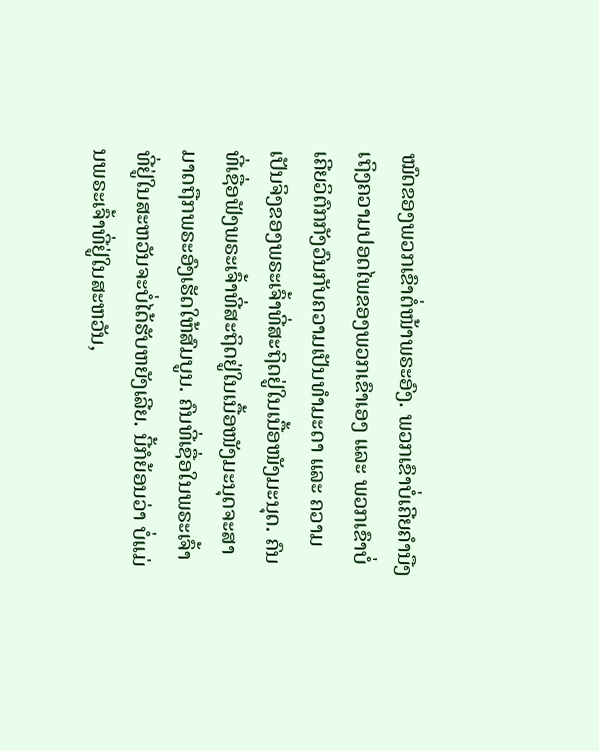ໝົດຂອງພວກເຂົາຕໍ່ໜ້າພຣະອົງ. ພວກເຂົາບໍ່ເຄີຍຄໍານືງເຖິງຄວາມປອດໄພຂອງພວກເຂົາເອງ ແລະ ພວກເຂົາບໍ່ເຄີຍວິຕົກກັງວົນກັບຄວາມເປັນທໍາມະດາ ແລະ ຄວາມເປັນຈິງຂອງພຣະເຈົ້າທີ່ສະຖິດຢູ່ໃນເນື້ອໜັງມະນຸດ. ຄົນທີ່ເຊື່ອຟັງພຣະເຈົ້າທີ່ສະຖິດຢູ່ໃນເນື້ອໜັງມະນຸດຈະສາມາດຖືກພຣະອົງເຮັດໃຫ້ສົມບູນ. ຄົນທີ່ເຊື່ອໃນພຣະເຈົ້າທີ່ຢູ່ໃນສະຫວັນຈະບໍ່ໄດ້ຮັບຫຍັງເລີຍ. ນີ້ກໍຍ້ອນວ່າ ບໍ່ແມ່ນພຣະເຈົ້າທີ່ຢູ່ໃນສະຫວັນ,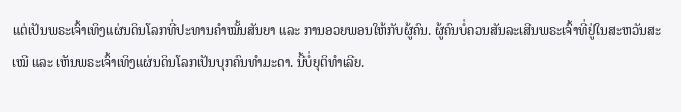ແຕ່ເປັນພຣະເຈົ້າເທິງແຜ່ນດິນໂລກທີ່ປະທານຄຳໝັ້ນສັນຍາ ແລະ ການອວຍພອນໃຫ້ກັບຜູ້ຄົນ. ຜູ້ຄົນບໍ່ຄວນສັນລະເສີນພຣະເຈົ້າທີ່ຢູ່ໃນສະຫວັນສະເໝີ ແລະ ເຫັນພຣະເຈົ້າເທິງແຜ່ນດິນໂລກເປັນບຸກຄົນທຳມະດາ. ນີ້ບໍ່ຍຸຕິທຳເລີຍ.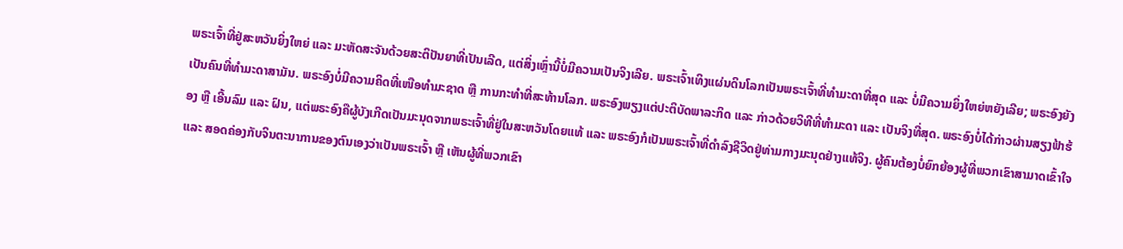ພຣະເຈົ້າທີ່ຢູ່ສະຫວັນຍິ່ງໃຫຍ່ ແລະ ມະຫັດສະຈັນດ້ວຍສະຕິປັນຍາທີ່ເປັນເລີດ, ແຕ່ສິ່ງເຫຼົ່ານີ້ບໍ່ມີຄວາມເປັນຈິງເລີຍ. ພຣະເຈົ້າເທິງແຜ່ນດິນໂລກເປັນພຣະເຈົ້າທີ່ທຳມະດາທີ່ສຸດ ແລະ ບໍ່ມີຄວາມຍິ່ງໃຫຍ່ຫຍັງເລີຍ; ພຣະອົງຍັງເປັນຄົນທີ່ທຳມະດາສາມັນ. ພຣະອົງບໍ່ມີຄວາມຄິດທີ່ເໜືອທໍາມະຊາດ ຫຼື ການກະທຳທີ່ສະທ້ານໂລກ. ພຣະອົງພຽງແຕ່ປະຕິບັດພາລະກິດ ແລະ ກ່າວດ້ວຍວິທີທີ່ທຳມະດາ ແລະ ເປັນຈິງທີ່ສຸດ. ພຣະອົງບໍ່ໄດ້ກ່າວຜ່ານສຽງຟ້າຮ້ອງ ຫຼື ເອີ້ນລົມ ແລະ ຝົນ, ແຕ່ພຣະອົງຄືຜູ້ບັງເກີດເປັນມະນຸດຈາກພຣະເຈົ້າທີ່ຢູ່ໃນສະຫວັນໂດຍແທ້ ແລະ ພຣະອົງກໍເປັນພຣະເຈົ້າທີ່ດຳລົງຊີວິດຢູ່ທ່າມກາງມະນຸດຢ່າງແທ້ຈິງ. ຜູ້ຄົນຕ້ອງບໍ່ຍົກຍ້ອງຜູ້ທີ່ພວກເຂົາສາມາດເຂົ້າໃຈ ແລະ ສອດຄ່ອງກັບຈິນຕະນາການຂອງຕົນເອງວ່າເປັນພຣະເຈົ້າ ຫຼື ເຫັນຜູ້ທີ່ພວກເຂົາ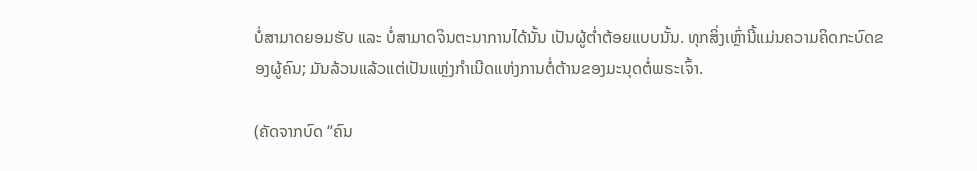ບໍ່ສາມາດຍອມຮັບ ແລະ ບໍ່ສາມາດຈິນຕະນາການໄດ້ນັ້ນ ເປັນຜູ້ຕໍ່າຕ້ອຍແບບນັ້ນ. ທຸກສິ່ງເຫຼົ່ານີ້ແມ່ນຄວາມຄິດກະບົດຂອງຜູ້ຄົນ; ມັນລ້ວນແລ້ວແຕ່ເປັນແຫຼ່ງກໍາເນີດແຫ່ງການຕໍ່ຕ້ານຂອງມະນຸດຕໍ່ພຣະເຈົ້າ.

(ຄັດຈາກບົດ “ຄົນ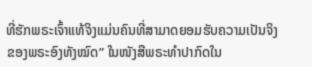ທີ່ຮັກພຣະເຈົ້າແທ້ຈິງແມ່ນຄົນທີ່ສາມາດຍອມຮັບຄວາມເປັນຈິງຂອງພຣະອົງທັງໝົດ” ໃນໜັງສືພຣະທໍາປາກົດໃນ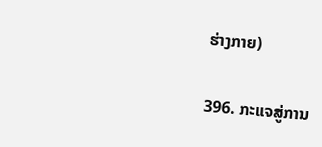ຮ່າງກາຍ)

396. ກະແຈສູ່ການ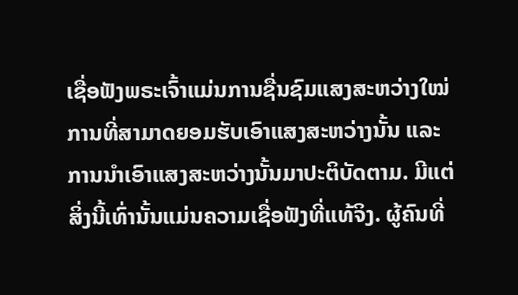ເຊື່ອຟັງພຣະເຈົ້າແມ່ນການຊື່ນຊົມແສງສະຫວ່າງໃໝ່ ການທີ່ສາມາດຍອມຮັບເອົາແສງສະຫວ່າງນັ້ນ ແລະ ການນໍາເອົາແສງສະຫວ່າງນັ້ນມາປະຕິບັດຕາມ. ມີແຕ່ສິ່ງນີ້ເທົ່ານັ້ນແມ່ນຄວາມເຊື່ອຟັງທີ່ແທ້ຈິງ. ຜູ້ຄົນທີ່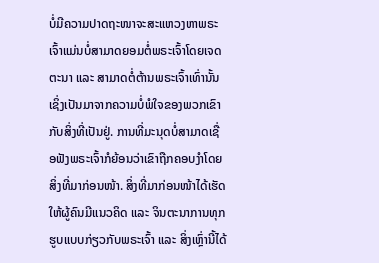ບໍ່ມີຄວາມປາດຖະໜາຈະສະແຫວງຫາພຣະເຈົ້າແມ່ນບໍ່ສາມາດຍອມຕໍ່ພຣະເຈົ້າໂດຍເຈດຕະນາ ແລະ ສາມາດຕໍ່ຕ້ານພຣະເຈົ້າເທົ່ານັ້ນ ເຊິ່ງເປັນມາຈາກຄວາມບໍ່ພໍໃຈຂອງພວກເຂົາກັບສິ່ງທີ່ເປັນຢູ່. ການທີ່ມະນຸດບໍ່ສາມາດເຊື່ອຟັງພຣະເຈົ້າກໍຍ້ອນວ່າເຂົາຖືກຄອບງໍາໂດຍສິ່ງທີ່ມາກ່ອນໜ້າ. ສິ່ງທີ່ມາກ່ອນໜ້າໄດ້ເຮັດໃຫ້ຜູ້ຄົນມີແນວຄິດ ແລະ ຈິນຕະນາການທຸກຮູບແບບກ່ຽວກັບພຣະເຈົ້າ ແລະ ສິ່ງເຫຼົ່ານີ້ໄດ້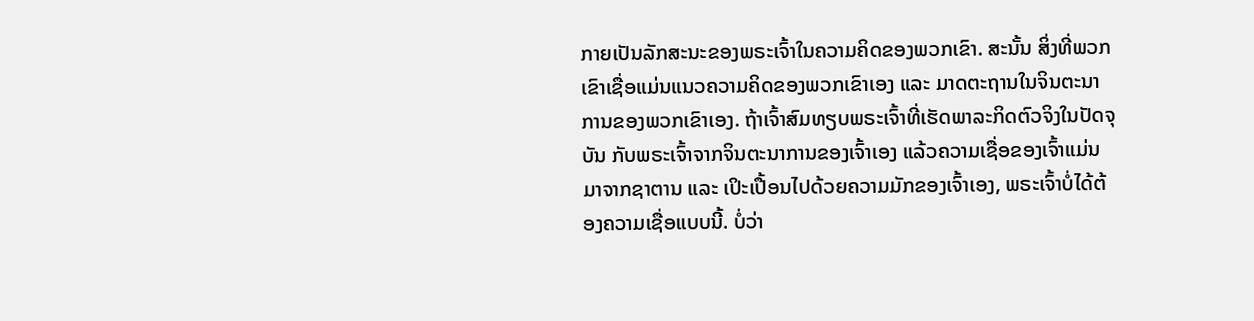ກາຍເປັນລັກສະນະຂອງພຣະເຈົ້າໃນຄວາມຄິດຂອງພວກເຂົາ. ສະນັ້ນ ສິ່ງທີ່ພວກເຂົາເຊື່ອແມ່ນແນວຄວາມຄິດຂອງພວກເຂົາເອງ ແລະ ມາດຕະຖານໃນຈິນຕະນາການຂອງພວກເຂົາເອງ. ຖ້າເຈົ້າສົມທຽບພຣະເຈົ້າທີ່ເຮັດພາລະກິດຕົວຈິງໃນປັດຈຸບັນ ກັບພຣະເຈົ້າຈາກຈິນຕະນາການຂອງເຈົ້າເອງ ແລ້ວຄວາມເຊື່ອຂອງເຈົ້າແມ່ນມາຈາກຊາຕານ ແລະ ເປິະເປື້ອນໄປດ້ວຍຄວາມມັກຂອງເຈົ້າເອງ, ພຣະເຈົ້າບໍ່ໄດ້ຕ້ອງຄວາມເຊື່ອແບບນີ້. ບໍ່ວ່າ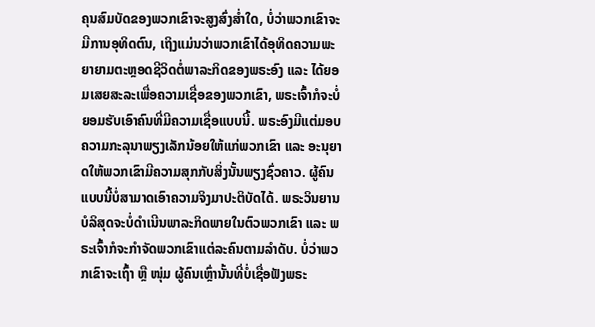ຄຸນສົມບັດຂອງພວກເຂົາຈະສູງສົ່ງສໍ່າໃດ, ບໍ່ວ່າພວກເຂົາຈະມີການອຸທິດຕົນ, ເຖິງແມ່ນວ່າພວກເຂົາໄດ້ອຸທິດຄວາມພະຍາຍາມຕະຫຼອດຊີວິດຕໍ່ພາລະກິດຂອງພຣະອົງ ແລະ ໄດ້ຍອມເສຍສະລະເພື່ອຄວາມເຊື່ອຂອງພວກເຂົາ, ພຣະເຈົ້າກໍຈະບໍ່ຍອມຮັບເອົາຄົນທີ່ມີຄວາມເຊື່ອແບບນີ້. ພຣະອົງມີແຕ່ມອບຄວາມກະລຸນາພຽງເລັກນ້ອຍໃຫ້ແກ່ພວກເຂົາ ແລະ ອະນຸຍາດໃຫ້ພວກເຂົາມີຄວາມສຸກກັບສິ່ງນັ້ນພຽງຊົ່ວຄາວ. ຜູ້ຄົນແບບນີ້ບໍ່ສາມາດເອົາຄວາມຈິງມາປະຕິບັດໄດ້. ພຣະວິນຍານບໍລິສຸດຈະບໍ່ດໍາເນີນພາລະກິດພາຍໃນຕົວພວກເຂົາ ແລະ ພຣະເຈົ້າກໍຈະກໍາຈັດພວກເຂົາແຕ່ລະຄົນຕາມລຳດັບ. ບໍ່ວ່າພວກເຂົາຈະເຖົ້າ ຫຼື ໜຸ່ມ ຜູ້ຄົນເຫຼົ່ານັ້ນທີ່ບໍ່ເຊື່ອຟັງພຣະ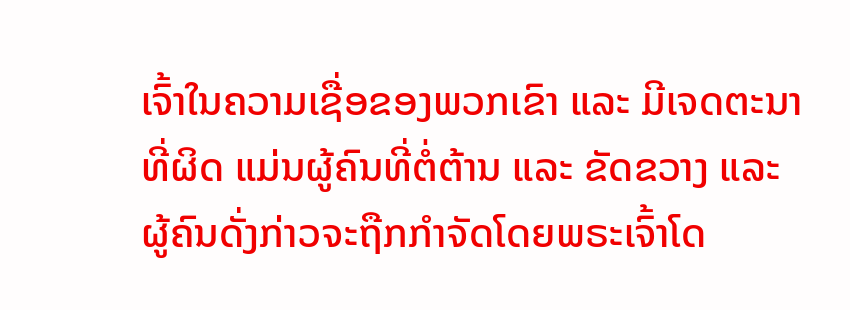ເຈົ້າໃນຄວາມເຊື່ອຂອງພວກເຂົາ ແລະ ມີເຈດຕະນາທີ່ຜິດ ແມ່ນຜູ້ຄົນທີ່ຕໍ່ຕ້ານ ແລະ ຂັດຂວາງ ແລະ ຜູ້ຄົນດັ່ງກ່າວຈະຖືກກຳຈັດໂດຍພຣະເຈົ້າໂດ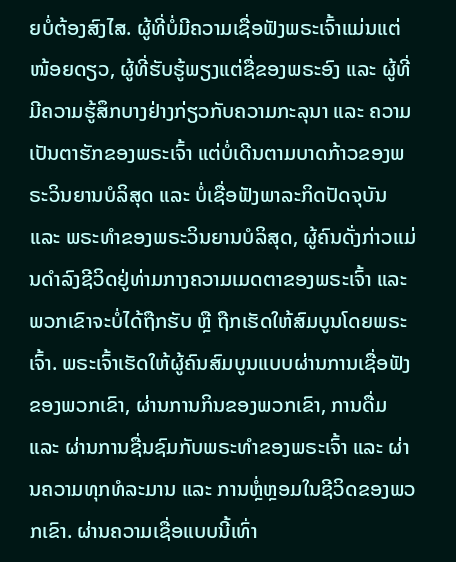ຍບໍ່ຕ້ອງສົງໄສ. ຜູ້ທີ່ບໍ່ມີຄວາມເຊື່ອຟັງພຣະເຈົ້າແມ່ນແຕ່ໜ້ອຍດຽວ, ຜູ້ທີ່ຮັບຮູ້ພຽງແຕ່ຊື່ຂອງພຣະອົງ ແລະ ຜູ້ທີ່ມີຄວາມຮູ້ສຶກບາງຢ່າງກ່ຽວກັບຄວາມກະລຸນາ ແລະ ຄວາມເປັນຕາຮັກຂອງພຣະເຈົ້າ ແຕ່ບໍ່ເດີນຕາມບາດກ້າວຂອງພຣະວິນຍານບໍລິສຸດ ແລະ ບໍ່ເຊື່ອຟັງພາລະກິດປັດຈຸບັນ ແລະ ພຣະທໍາຂອງພຣະວິນຍານບໍລິສຸດ, ຜູ້ຄົນດັ່ງກ່າວແມ່ນດໍາລົງຊີວິດຢູ່ທ່າມກາງຄວາມເມດຕາຂອງພຣະເຈົ້າ ແລະ ພວກເຂົາຈະບໍ່ໄດ້ຖືກຮັບ ຫຼື ຖືກເຮັດໃຫ້ສົມບູນໂດຍພຣະເຈົ້າ. ພຣະເຈົ້າເຮັດໃຫ້ຜູ້ຄົນສົມບູນແບບຜ່ານການເຊື່ອຟັງຂອງພວກເຂົາ, ຜ່ານການກິນຂອງພວກເຂົາ, ການດື່ມ ແລະ ຜ່ານການຊື່ນຊົມກັບພຣະທໍາຂອງພຣະເຈົ້າ ແລະ ຜ່ານຄວາມທຸກທໍລະມານ ແລະ ການຫຼໍ່ຫຼອມໃນຊີວິດຂອງພວກເຂົາ. ຜ່ານຄວາມເຊື່ອແບບນີ້ເທົ່າ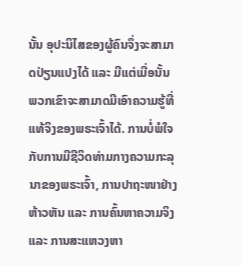ນັ້ນ ອຸປະນິໄສຂອງຜູ້ຄົນຈຶ່ງຈະສາມາດປ່ຽນແປງໄດ້ ແລະ ມີແຕ່ເມື່ອນັ້ນ ພວກເຂົາຈະສາມາດມີເອົາຄວາມຮູ້ທີ່ແທ້ຈິງຂອງພຣະເຈົ້າໄດ້. ການບໍ່ພໍໃຈກັບການມີຊີວິດທ່າມກາງຄວາມກະລຸນາຂອງພຣະເຈົ້າ, ການປາຖະໜາຢ່າງຫ້າວຫັນ ແລະ ການຄົ້ນຫາຄວາມຈິງ ແລະ ການສະແຫວງຫາ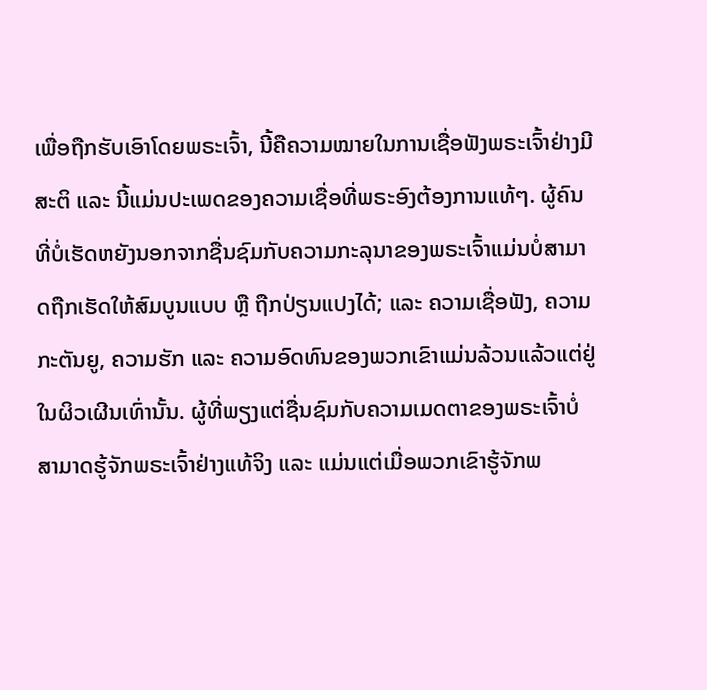ເພື່ອຖືກຮັບເອົາໂດຍພຣະເຈົ້າ, ນີ້ຄືຄວາມໝາຍໃນການເຊື່ອຟັງພຣະເຈົ້າຢ່າງມີສະຕິ ແລະ ນີ້ແມ່ນປະເພດຂອງຄວາມເຊື່ອທີ່ພຣະອົງຕ້ອງການແທ້ໆ. ຜູ້ຄົນທີ່ບໍ່ເຮັດຫຍັງນອກຈາກຊື່ນຊົມກັບຄວາມກະລຸນາຂອງພຣະເຈົ້າແມ່ນບໍ່ສາມາດຖືກເຮັດໃຫ້ສົມບູນແບບ ຫຼື ຖືກປ່ຽນແປງໄດ້; ແລະ ຄວາມເຊື່ອຟັງ, ຄວາມກະຕັນຍູ, ຄວາມຮັກ ແລະ ຄວາມອົດທົນຂອງພວກເຂົາແມ່ນລ້ວນແລ້ວແຕ່ຢູ່ໃນຜິວເຜີນເທົ່ານັ້ນ. ຜູ້ທີ່ພຽງແຕ່ຊື່ນຊົມກັບຄວາມເມດຕາຂອງພຣະເຈົ້າບໍ່ສາມາດຮູ້ຈັກພຣະເຈົ້າຢ່າງແທ້ຈິງ ແລະ ແມ່ນແຕ່ເມື່ອພວກເຂົາຮູ້ຈັກພ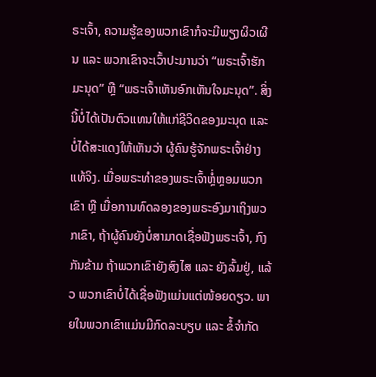ຣະເຈົ້າ, ຄວາມຮູ້ຂອງພວກເຂົາກໍຈະມີພຽງຜິວເຜີນ ແລະ ພວກເຂົາຈະເວົ້າປະມານວ່າ “ພຣະເຈົ້າຮັກມະນຸດ” ຫຼື “ພຣະເຈົ້າເຫັນອົກເຫັນໃຈມະນຸດ”. ສິ່ງນີ້ບໍ່ໄດ້ເປັນຕົວແທນໃຫ້ແກ່ຊີວິດຂອງມະນຸດ ແລະ ບໍ່ໄດ້ສະແດງໃຫ້ເຫັນວ່າ ຜູ້ຄົນຮູ້ຈັກພຣະເຈົ້າຢ່າງແທ້ຈິງ. ເມື່ອພຣະທໍາຂອງພຣະເຈົ້າຫຼໍ່ຫຼອມພວກເຂົາ ຫຼື ເມື່ອການທົດລອງຂອງພຣະອົງມາເຖິງພວກເຂົາ, ຖ້າຜູ້ຄົນຍັງບໍ່ສາມາດເຊື່ອຟັງພຣະເຈົ້າ, ກົງກັນຂ້າມ ຖ້າພວກເຂົາຍັງສົງໄສ ແລະ ຍັງລົ້ມຢູ່, ແລ້ວ ພວກເຂົາບໍ່ໄດ້ເຊື່ອຟັງແມ່ນແຕ່ໜ້ອຍດຽວ. ພາຍໃນພວກເຂົາແມ່ນມີກົດລະບຽບ ແລະ ຂໍ້ຈຳກັດ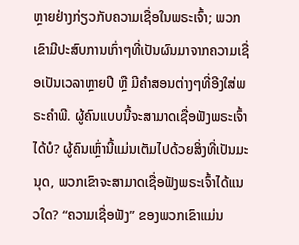ຫຼາຍຢ່າງກ່ຽວກັບຄວາມເຊື່ອໃນພຣະເຈົ້າ; ພວກເຂົາມີປະສົບການເກົ່າໆທີ່ເປັນຜົນມາຈາກຄວາມເຊື່ອເປັນເວລາຫຼາຍປີ ຫຼື ມີຄໍາສອນຕ່າງໆທີ່ອີງໃສ່ພຣະຄໍາພີ. ຜູ້ຄົນແບບນີ້ຈະສາມາດເຊື່ອຟັງພຣະເຈົ້າໄດ້ບໍ? ຜູ້ຄົນເຫຼົ່ານີ້ແມ່ນເຕັມໄປດ້ວຍສິ່ງທີ່ເປັນມະນຸດ, ພວກເຂົາຈະສາມາດເຊື່ອຟັງພຣະເຈົ້າໄດ້ແນວໃດ? “ຄວາມເຊື່ອຟັງ” ຂອງພວກເຂົາແມ່ນ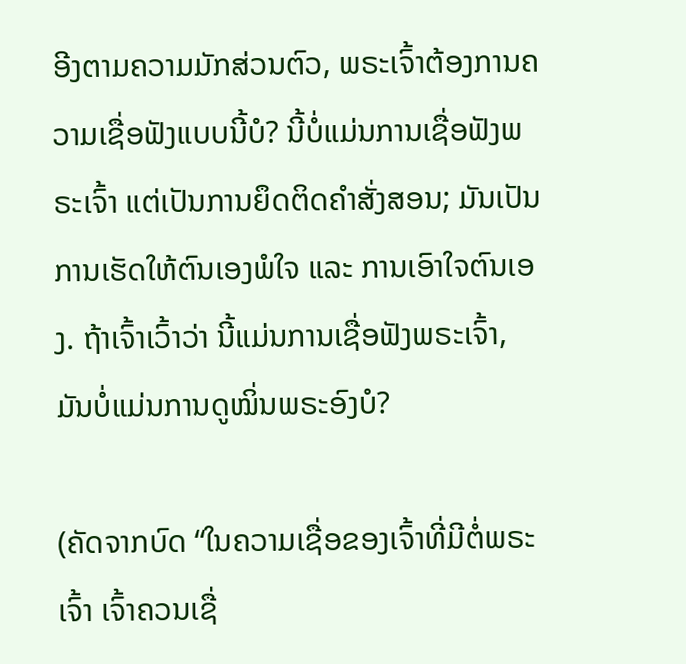ອີງຕາມຄວາມມັກສ່ວນຕົວ, ພຣະເຈົ້າຕ້ອງການຄວາມເຊື່ອຟັງແບບນີ້ບໍ? ນີ້ບໍ່ແມ່ນການເຊື່ອຟັງພຣະເຈົ້າ ແຕ່ເປັນການຍຶດຕິດຄໍາສັ່ງສອນ; ມັນເປັນການເຮັດໃຫ້ຕົນເອງພໍໃຈ ແລະ ການເອົາໃຈຕົນເອງ. ຖ້າເຈົ້າເວົ້າວ່າ ນີ້ແມ່ນການເຊື່ອຟັງພຣະເຈົ້າ, ມັນບໍ່ແມ່ນການດູໝິ່ນພຣະອົງບໍ?

(ຄັດຈາກບົດ “ໃນຄວາມເຊື່ອຂອງເຈົ້າທີ່ມີຕໍ່ພຣະເຈົ້າ ເຈົ້າຄວນເຊື່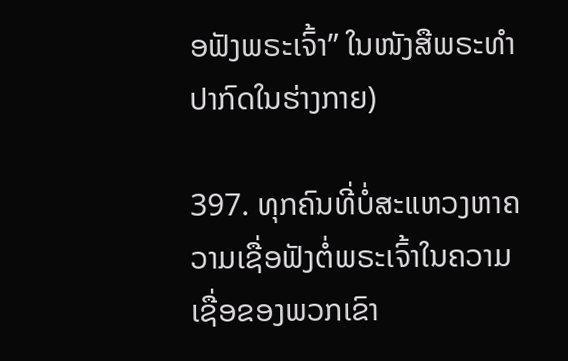ອຟັງພຣະເຈົ້າ” ໃນໜັງສືພຣະທໍາປາກົດໃນຮ່າງກາຍ)

397. ທຸກຄົນທີ່ບໍ່ສະແຫວງຫາຄວາມເຊື່ອຟັງຕໍ່ພຣະເຈົ້າໃນຄວາມເຊື່ອຂອງພວກເຂົາ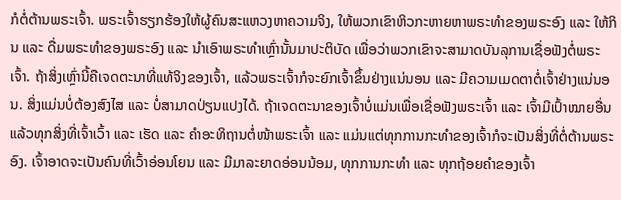ກໍຕໍ່ຕ້ານພຣະເຈົ້າ. ພຣະເຈົ້າຮຽກຮ້ອງໃຫ້ຜູ້ຄົນສະແຫວງຫາຄວາມຈິງ, ໃຫ້ພວກເຂົາຫິວກະຫາຍຫາພຣະທໍາຂອງພຣະອົງ ແລະ ໃຫ້ກິນ ແລະ ດື່ມພຣະທໍາຂອງພຣະອົງ ແລະ ນໍາເອົາພຣະທໍາເຫຼົ່ານັ້ນມາປະຕິບັດ ເພື່ອວ່າພວກເຂົາຈະສາມາດບັນລຸການເຊື່ອຟັງຕໍ່ພຣະເຈົ້າ. ຖ້າສິ່ງເຫຼົ່ານີ້ຄືເຈດຕະນາທີ່ແທ້ຈິງຂອງເຈົ້າ, ແລ້ວພຣະເຈົ້າກໍຈະຍົກເຈົ້າຂຶ້ນຢ່າງແນ່ນອນ ແລະ ມີຄວາມເມດຕາຕໍ່ເຈົ້າຢ່າງແນ່ນອນ. ສິ່ງແມ່ນບໍ່ຕ້ອງສົງໄສ ແລະ ບໍ່ສາມາດປ່ຽນແປງໄດ້. ຖ້າເຈດຕະນາຂອງເຈົ້າບໍ່ແມ່ນເພື່ອເຊື່ອຟັງພຣະເຈົ້າ ແລະ ເຈົ້າມີເປົ້າໝາຍອື່ນ ແລ້ວທຸກສິ່ງທີ່ເຈົ້າເວົ້າ ແລະ ເຮັດ ແລະ ຄໍາອະທິຖານຕໍ່ໜ້າພຣະເຈົ້າ ແລະ ແມ່ນແຕ່ທຸກການກະທໍາຂອງເຈົ້າກໍຈະເປັນສິ່ງທີ່ຕໍ່ຕ້ານພຣະອົງ. ເຈົ້າອາດຈະເປັນຄົນທີ່ເວົ້າອ່ອນໂຍນ ແລະ ມີມາລະຍາດອ່ອນນ້ອມ, ທຸກການກະທໍາ ແລະ ທຸກຖ້ອຍຄໍາຂອງເຈົ້າ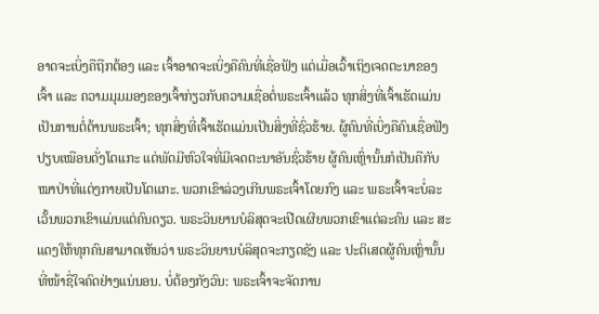ອາດຈະເບິ່ງຄືຖືກຕ້ອງ ແລະ ເຈົ້າອາດຈະເບິ່ງຄືຄົນທີ່ເຊື່ອຟັງ ແຕ່ເມື່ອເວົ້າເຖິງເຈດຕະນາຂອງເຈົ້າ ແລະ ຄວາມມຸມມອງຂອງເຈົ້າກ່ຽວກັບຄວາມເຊື່ອຕໍ່ພຣະເຈົ້າແລ້ວ ທຸກສິ່ງທີ່ເຈົ້າເຮັດແມ່ນເປັນການຕໍ່ຕ້ານພຣະເຈົ້າ; ທຸກສິ່ງທີ່ເຈົ້າເຮັດແມ່ນເປັນສິ່ງທີ່ຊົ່ວຮ້າຍ. ຜູ້ຄົນທີ່ເບິ່ງຄືຄົນເຊື່ອຟັງ ປຽບເໝືອນດັ່ງໂຕແກະ ແຕ່ພັດມີຫົວໃຈທີ່ມີເຈດຕະນາອັນຊົ່ວຮ້າຍ ຜູ້ຄົນເຫຼົ່ານັ້ນກໍເປັນຄືກັບໝາປ່າທີ່ແຕ່ງກາຍເປັນໂຕແກະ. ພວກເຂົາລ່ວງເກີນພຣະເຈົ້າໂດຍກົງ ແລະ ພຣະເຈົ້າຈະບໍ່ລະເວັ້ນພວກເຂົາແມ່ນແຕ່ຄົນດຽວ. ພຣະວິນຍານບໍລິສຸດຈະເປີດເຜີຍພວກເຂົາແຕ່ລະຄົນ ແລະ ສະແດງໃຫ້ທຸກຄົນສາມາດເຫັນວ່າ ພຣະວິນຍານບໍລິສຸດຈະກຽດຊັງ ແລະ ປະຕິເສດຜູ້ຄົນເຫຼົ່ານັ້ນທີ່ໜ້າຊື່ໃຈຄົດຢ່າງແນ່ນອນ. ບໍ່ຕ້ອງກັງວົນ: ພຣະເຈົ້າຈະຈັດການ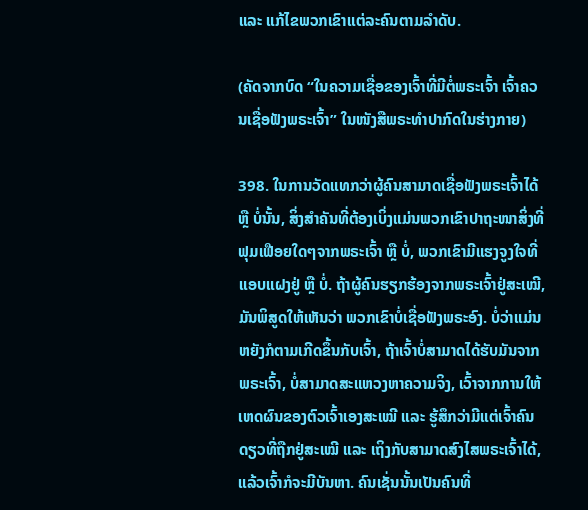ແລະ ແກ້ໄຂພວກເຂົາແຕ່ລະຄົນຕາມລໍາດັບ.

(ຄັດຈາກບົດ “ໃນຄວາມເຊື່ອຂອງເຈົ້າທີ່ມີຕໍ່ພຣະເຈົ້າ ເຈົ້າຄວນເຊື່ອຟັງພຣະເຈົ້າ” ໃນໜັງສືພຣະທໍາປາກົດໃນຮ່າງກາຍ)

398. ໃນການວັດແທກວ່າຜູ້ຄົນສາມາດເຊື່ອຟັງພຣະເຈົ້າໄດ້ ຫຼື ບໍ່ນັ້ນ, ສິ່ງສຳຄັນທີ່ຕ້ອງເບິ່ງແມ່ນພວກເຂົາປາຖະໜາສິ່ງທີ່ຟຸມເຟືອຍໃດໆຈາກພຣະເຈົ້າ ຫຼື ບໍ່, ພວກເຂົາມີແຮງຈູງໃຈທີ່ແອບແຝງຢູ່ ຫຼື ບໍ່. ຖ້າຜູ້ຄົນຮຽກຮ້ອງຈາກພຣະເຈົ້າຢູ່ສະເໝີ, ມັນພິສູດໃຫ້ເຫັນວ່າ ພວກເຂົາບໍ່ເຊື່ອຟັງພຣະອົງ. ບໍ່ວ່າແມ່ນຫຍັງກໍຕາມເກີດຂຶ້ນກັບເຈົ້າ, ຖ້າເຈົ້າບໍ່ສາມາດໄດ້ຮັບມັນຈາກພຣະເຈົ້າ, ບໍ່ສາມາດສະແຫວງຫາຄວາມຈິງ, ເວົ້າຈາກການໃຫ້ເຫດຜົນຂອງຕົວເຈົ້າເອງສະເໝີ ແລະ ຮູ້ສຶກວ່າມີແຕ່ເຈົ້າຄົນດຽວທີ່ຖືກຢູ່ສະເໝີ ແລະ ເຖິງກັບສາມາດສົງໄສພຣະເຈົ້າໄດ້, ແລ້ວເຈົ້າກໍຈະມີບັນຫາ. ຄົນເຊັ່ນນັ້ນເປັນຄົນທີ່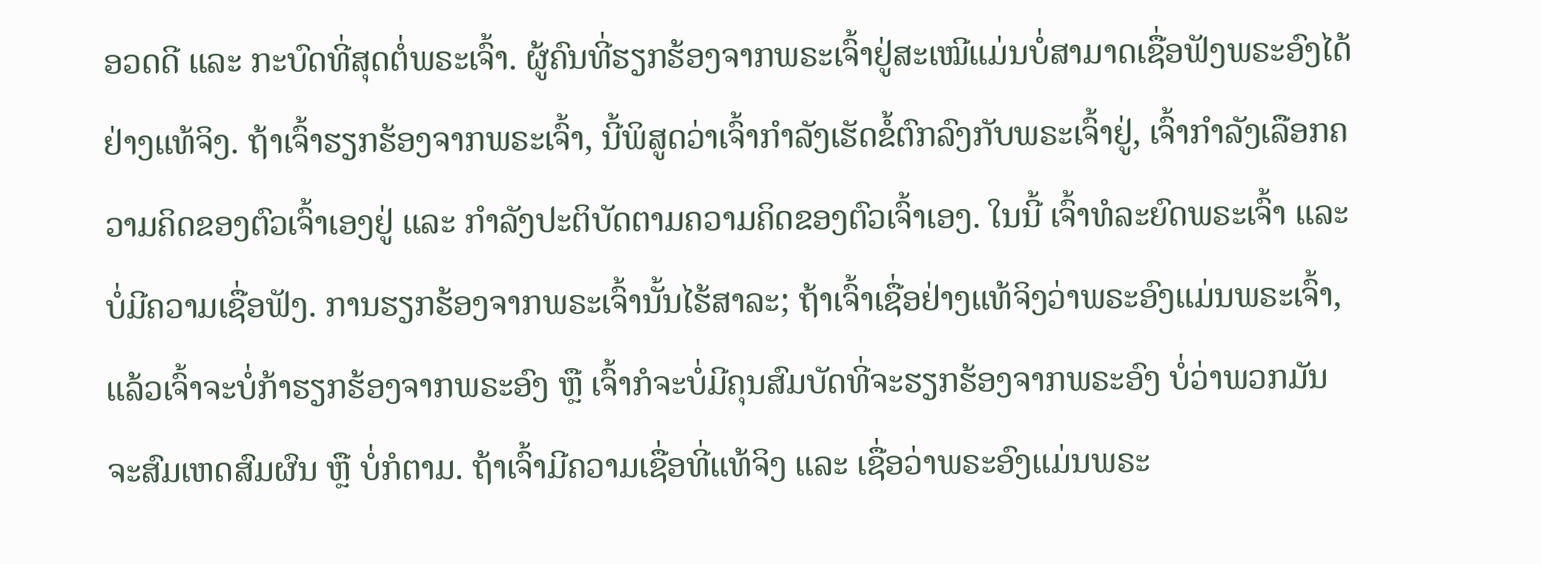ອວດດີ ແລະ ກະບົດທີ່ສຸດຕໍ່ພຣະເຈົ້າ. ຜູ້ຄົນທີ່ຮຽກຮ້ອງຈາກພຣະເຈົ້າຢູ່ສະເໝີແມ່ນບໍ່ສາມາດເຊື່ອຟັງພຣະອົງໄດ້ຢ່າງແທ້ຈິງ. ຖ້າເຈົ້າຮຽກຮ້ອງຈາກພຣະເຈົ້າ, ນີ້ພິສູດວ່າເຈົ້າກຳລັງເຮັດຂໍ້ຕົກລົງກັບພຣະເຈົ້າຢູ່, ເຈົ້າກຳລັງເລືອກຄວາມຄິດຂອງຕົວເຈົ້າເອງຢູ່ ແລະ ກຳລັງປະຕິບັດຕາມຄວາມຄິດຂອງຕົວເຈົ້າເອງ. ໃນນີ້ ເຈົ້າທໍລະຍົດພຣະເຈົ້າ ແລະ ບໍ່ມີຄວາມເຊື່ອຟັງ. ການຮຽກຮ້ອງຈາກພຣະເຈົ້ານັ້ນໄຮ້ສາລະ; ຖ້າເຈົ້າເຊື່ອຢ່າງແທ້ຈິງວ່າພຣະອົງແມ່ນພຣະເຈົ້າ, ແລ້ວເຈົ້າຈະບໍ່ກ້າຮຽກຮ້ອງຈາກພຣະອົງ ຫຼື ເຈົ້າກໍຈະບໍ່ມີຄຸນສົມບັດທີ່ຈະຮຽກຮ້ອງຈາກພຣະອົງ ບໍ່ວ່າພວກມັນຈະສົມເຫດສົມຜົນ ຫຼື ບໍ່ກໍຕາມ. ຖ້າເຈົ້າມີຄວາມເຊື່ອທີ່ແທ້ຈິງ ແລະ ເຊື່ອວ່າພຣະອົງແມ່ນພຣະ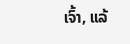ເຈົ້າ, ແລ້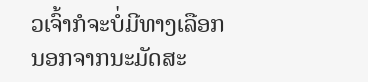ວເຈົ້າກໍຈະບໍ່ມີທາງເລືອກ ນອກຈາກນະມັດສະ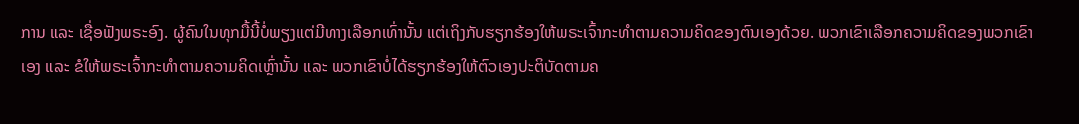ການ ແລະ ເຊື່ອຟັງພຣະອົງ. ຜູ້ຄົນໃນທຸກມື້ນີ້ບໍ່ພຽງແຕ່ມີທາງເລືອກເທົ່ານັ້ນ ແຕ່ເຖິງກັບຮຽກຮ້ອງໃຫ້ພຣະເຈົ້າກະທຳຕາມຄວາມຄິດຂອງຕົນເອງດ້ວຍ. ພວກເຂົາເລືອກຄວາມຄິດຂອງພວກເຂົາເອງ ແລະ ຂໍໃຫ້ພຣະເຈົ້າກະທຳຕາມຄວາມຄິດເຫຼົ່ານັ້ນ ແລະ ພວກເຂົາບໍ່ໄດ້ຮຽກຮ້ອງໃຫ້ຕົວເອງປະຕິບັດຕາມຄ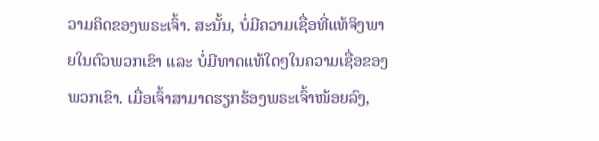ວາມຄິດຂອງພຣະເຈົ້າ. ສະນັ້ນ, ບໍ່ມີຄວາມເຊື່ອທີ່ແທ້ຈິງພາຍໃນຕົວພວກເຂົາ ແລະ ບໍ່ມີທາດແທ້ໃດໆໃນຄວາມເຊື່ອຂອງພວກເຂົາ. ເມື່ອເຈົ້າສາມາດຮຽກຮ້ອງພຣະເຈົ້າໜ້ອຍລົງ,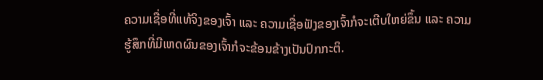ຄວາມເຊື່ອທີ່ແທ້ຈິງຂອງເຈົ້າ ແລະ ຄວາມເຊື່ອຟັງຂອງເຈົ້າກໍຈະເຕີບໃຫຍ່ຂຶ້ນ ແລະ ຄວາມຮູ້ສຶກທີ່ມີເຫດຜົນຂອງເຈົ້າກໍຈະຂ້ອນຂ້າງເປັນປົກກະຕິ.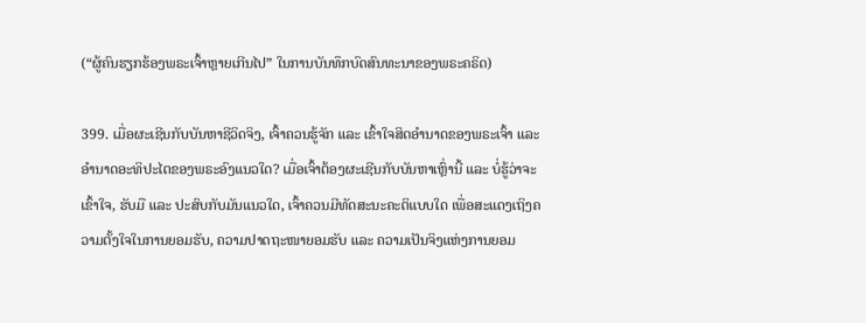(“ຜູ້ຄົນຮຽກຮ້ອງພຣະເຈົ້າຫຼາຍເກີນໄປ” ໃນການບັນທຶກບົດສົນທະນາຂອງພຣະຄຣິດ)

399. ເມື່ອຜະເຊີນກັບບັນຫາຊີວິດຈິງ, ເຈົ້າຄວນຮູ້ຈັກ ແລະ ເຂົ້າໃຈສິດອຳນາດຂອງພຣະເຈົ້າ ແລະ ອຳນາດອະທິປະໄຕຂອງພຣະອົງແນວໃດ? ເມື່ອເຈົ້າຕ້ອງຜະເຊີນກັບບັນຫາເຫຼົ່ານີ້ ແລະ ບໍ່ຮູ້ວ່າຈະເຂົ້າໃຈ, ຮັບມື ແລະ ປະສົບກັບມັນແນວໃດ, ເຈົ້າຄວນມີທັດສະນະຄະຕິແບບໃດ ເພື່ອສະແດງເຖິງຄວາມຕັ້ງໃຈໃນການຍອມຮັບ, ຄວາມປາດຖະໜາຍອມຮັບ ແລະ ຄວາມເປັນຈິງແຫ່ງການຍອມ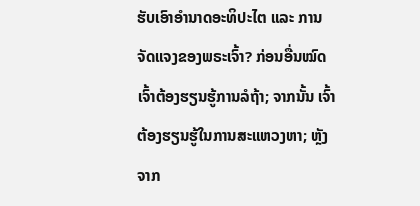ຮັບເອົາອຳນາດອະທິປະໄຕ ແລະ ການຈັດແຈງຂອງພຣະເຈົ້າ? ກ່ອນອື່ນໝົດ ເຈົ້າຕ້ອງຮຽນຮູ້ການລໍຖ້າ; ຈາກນັ້ນ ເຈົ້າຕ້ອງຮຽນຮູ້ໃນການສະແຫວງຫາ; ຫຼັງຈາກ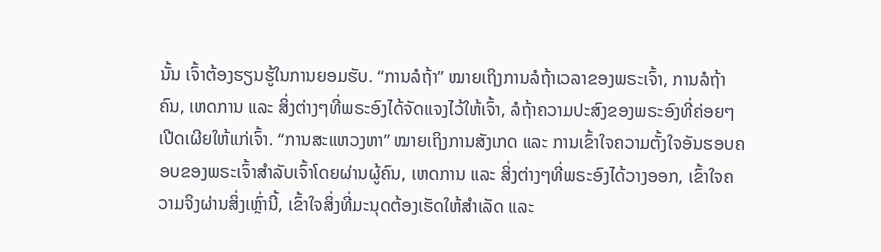ນັ້ນ ເຈົ້າຕ້ອງຮຽນຮູ້ໃນການຍອມຮັບ. “ການລໍຖ້າ” ໝາຍເຖິງການລໍຖ້າເວລາຂອງພຣະເຈົ້າ, ການລໍຖ້າຄົນ, ເຫດການ ແລະ ສິ່ງຕ່າງໆທີ່ພຣະອົງໄດ້ຈັດແຈງໄວ້ໃຫ້ເຈົ້າ, ລໍຖ້າຄວາມປະສົງຂອງພຣະອົງທີ່ຄ່ອຍໆເປີດເຜີຍໃຫ້ແກ່ເຈົ້າ. “ການສະແຫວງຫາ” ໝາຍເຖິງການສັງເກດ ແລະ ການເຂົ້າໃຈຄວາມຕັ້ງໃຈອັນຮອບຄອບຂອງພຣະເຈົ້າສຳລັບເຈົ້າໂດຍຜ່ານຜູ້ຄົນ, ເຫດການ ແລະ ສິ່ງຕ່າງໆທີ່ພຣະອົງໄດ້ວາງອອກ, ເຂົ້າໃຈຄວາມຈິງຜ່ານສິ່ງເຫຼົ່ານີ້, ເຂົ້າໃຈສິ່ງທີ່ມະນຸດຕ້ອງເຮັດໃຫ້ສຳເລັດ ແລະ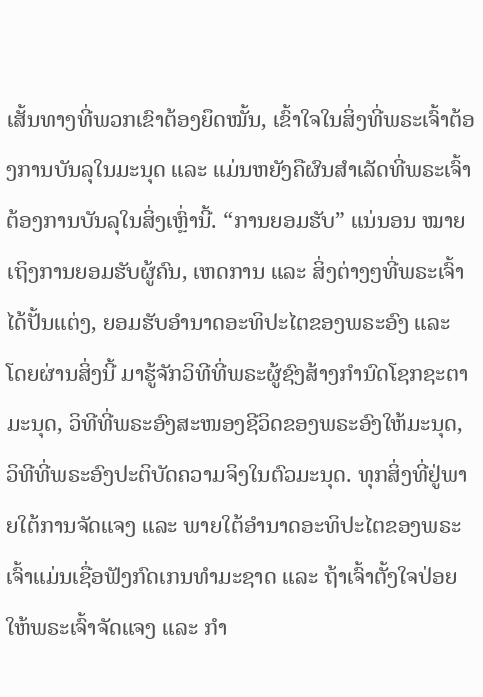ເສັ້ນທາງທີ່ພວກເຂົາຕ້ອງຍຶດໝັ້ນ, ເຂົ້າໃຈໃນສິ່ງທີ່ພຣະເຈົ້າຕ້ອງການບັນລຸໃນມະນຸດ ແລະ ແມ່ນຫຍັງຄືຜົນສຳເລັດທີ່ພຣະເຈົ້າຕ້ອງການບັນລຸໃນສິ່ງເຫຼົ່ານີ້. “ການຍອມຮັບ” ແນ່ນອນ ໝາຍເຖິງການຍອມຮັບຜູ້ຄົນ, ເຫດການ ແລະ ສິ່ງຕ່າງໆທີ່ພຣະເຈົ້າໄດ້ປັ້ນແຕ່ງ, ຍອມຮັບອຳນາດອະທິປະໄຕຂອງພຣະອົງ ແລະ ໂດຍຜ່ານສິ່ງນີ້ ມາຮູ້ຈັກວິທີທີ່ພຣະຜູ້ຊົງສ້າງກຳນົດໂຊກຊະຕາມະນຸດ, ວິທີທີ່ພຣະອົງສະໜອງຊີວິດຂອງພຣະອົງໃຫ້ມະນຸດ, ວິທີທີ່ພຣະອົງປະຕິບັດຄວາມຈິງໃນຕົວມະນຸດ. ທຸກສິ່ງທີ່ຢູ່ພາຍໃຕ້ການຈັດແຈງ ແລະ ພາຍໃຕ້ອຳນາດອະທິປະໄຕຂອງພຣະເຈົ້າແມ່ນເຊື່ອຟັງກົດເກນທຳມະຊາດ ແລະ ຖ້າເຈົ້າຕັ້ງໃຈປ່ອຍໃຫ້ພຣະເຈົ້າຈັດແຈງ ແລະ ກຳ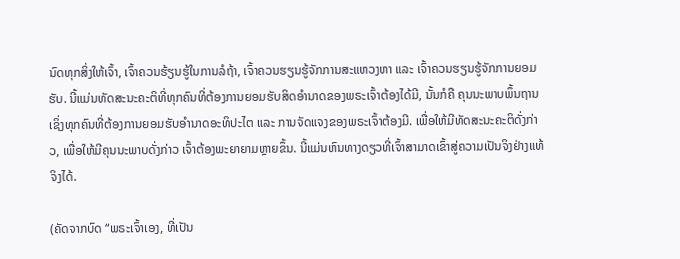ນົດທຸກສິ່ງໃຫ້ເຈົ້າ, ເຈົ້າຄວນຮ້ຽນຮູ້ໃນການລໍຖ້າ, ເຈົ້າຄວນຮຽນຮູ້ຈັກການສະແຫວງຫາ ແລະ ເຈົ້າຄວນຮຽນຮູ້ຈັກການຍອມຮັບ. ນີ້ແມ່ນທັດສະນະຄະຕິທີ່ທຸກຄົນທີ່ຕ້ອງການຍອມຮັບສິດອຳນາດຂອງພຣະເຈົ້າຕ້ອງໄດ້ມີ, ນັ້ນກໍຄື ຄຸນນະພາບພຶ້ນຖານເຊິ່ງທຸກຄົນທີ່ຕ້ອງການຍອມຮັບອຳນາດອະທິປະໄຕ ແລະ ການຈັດແຈງຂອງພຣະເຈົ້າຕ້ອງມີ. ເພື່ອໃຫ້ມີທັດສະນະຄະຕິດັ່ງກ່າວ, ເພື່ອໃຫ້ມີຄຸນນະພາບດັ່ງກ່າວ ເຈົ້າຕ້ອງພະຍາຍາມຫຼາຍຂຶ້ນ. ນີ້ແມ່ນຫົນທາງດຽວທີ່ເຈົ້າສາມາດເຂົ້າສູ່ຄວາມເປັນຈິງຢ່າງແທ້ຈິງໄດ້.

(ຄັດຈາກບົດ “ພຣະເຈົ້າເອງ, ທີ່ເປັນ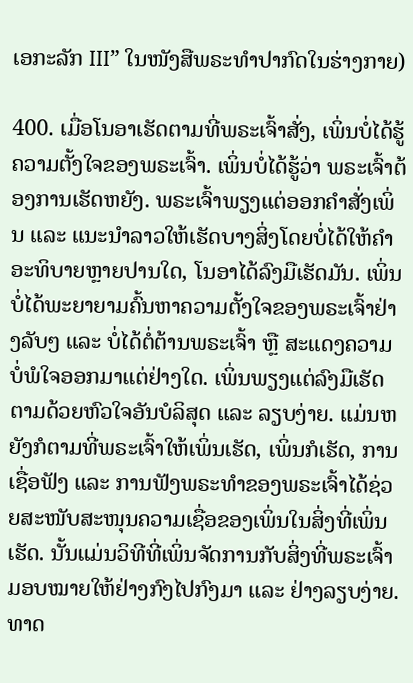ເອກະລັກ III” ໃນໜັງສືພຣະທໍາປາກົດໃນຮ່າງກາຍ)

400. ເມື່ອໂນອາເຮັດຕາມທີ່ພຣະເຈົ້າສັ່ງ, ເພິ່ນບໍ່ໄດ້ຮູ້ຄວາມຕັ້ງໃຈຂອງພຣະເຈົ້າ. ເພິ່ນບໍ່ໄດ້ຮູ້ວ່າ ພຣະເຈົ້າຕ້ອງການເຮັດຫຍັງ. ພຣະເຈົ້າພຽງແຕ່ອອກຄຳສັ່ງເພິ່ນ ແລະ ແນະນຳລາວໃຫ້ເຮັດບາງສິ່ງໂດຍບໍ່ໄດ້ໃຫ້ຄຳອະທິບາຍຫຼາຍປານໃດ, ໂນອາໄດ້ລົງມືເຮັດມັນ. ເພິ່ນບໍ່ໄດ້ພະຍາຍາມຄົ້ນຫາຄວາມຕັ້ງໃຈຂອງພຣະເຈົ້າຢ່າງລັບໆ ແລະ ບໍ່ໄດ້ຕໍ່ຕ້ານພຣະເຈົ້າ ຫຼື ສະແດງຄວາມບໍ່ພໍໃຈອອກມາແຕ່ຢ່າງໃດ. ເພິ່ນພຽງແຕ່ລົງມືເຮັດຕາມດ້ວຍຫົວໃຈອັນບໍລິສຸດ ແລະ ລຽບງ່າຍ. ແມ່ນຫຍັງກໍຕາມທີ່ພຣະເຈົ້າໃຫ້ເພິ່ນເຮັດ, ເພິ່ນກໍເຮັດ, ການເຊື່ອຟັງ ແລະ ການຟັງພຣະທຳຂອງພຣະເຈົ້າໄດ້ຊ່ວຍສະໜັບສະໜຸນຄວາມເຊື່ອຂອງເພິ່ນໃນສິ່ງທີ່ເພິ່ນເຮັດ. ນັ້ນແມ່ນວິທີທີ່ເພິ່ນຈັດການກັບສິ່ງທີ່ພຣະເຈົ້າມອບໝາຍໃຫ້ຢ່າງກົງໄປກົງມາ ແລະ ຢ່າງລຽບງ່າຍ. ທາດ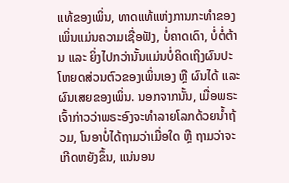ແທ້ຂອງເພິ່ນ, ທາດແທ້ແຫ່ງການກະທຳຂອງເພິ່ນແມ່ນຄວາມເຊື່ອຟັງ, ບໍ່ຄາດເດົາ, ບໍ່ຕໍ່ຕ້ານ ແລະ ຍິ່ງໄປກວ່ານັ້ນແມ່ນບໍ່ຄິດເຖິງຜົນປະໂຫຍດສ່ວນຕົວຂອງເພິ່ນເອງ ຫຼື ຜົນໄດ້ ແລະ ຜົນເສຍຂອງເພິ່ນ. ນອກຈາກນັ້ນ, ເມື່ອພຣະເຈົ້າກ່າວວ່າພຣະອົງຈະທຳລາຍໂລກດ້ວຍນ້ຳຖ້ວມ, ໂນອາບໍ່ໄດ້ຖາມວ່າເມື່ອໃດ ຫຼື ຖາມວ່າຈະເກີດຫຍັງຂຶ້ນ, ແນ່ນອນ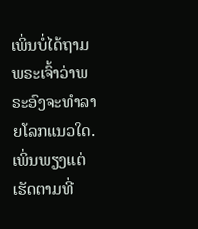ເພິ່ນບໍ່ໄດ້ຖາມພຣະເຈົ້າວ່າພຣະອົງຈະທຳລາຍໂລກແນວໃດ. ເພິ່ນພຽງແຕ່ເຮັດຕາມທີ່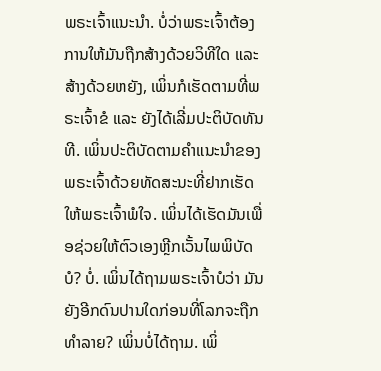ພຣະເຈົ້າແນະນຳ. ບໍ່ວ່າພຣະເຈົ້າຕ້ອງການໃຫ້ມັນຖືກສ້າງດ້ວຍວິທີໃດ ແລະ ສ້າງດ້ວຍຫຍັງ, ເພິ່ນກໍເຮັດຕາມທີ່ພຣະເຈົ້າຂໍ ແລະ ຍັງໄດ້ເລີ່ມປະຕິບັດທັນທີ. ເພິ່ນປະຕິບັດຕາມຄຳແນະນຳຂອງພຣະເຈົ້າດ້ວຍທັດສະນະທີ່ຢາກເຮັດໃຫ້ພຣະເຈົ້າພໍໃຈ. ເພິ່ນໄດ້ເຮັດມັນເພື່ອຊ່ວຍໃຫ້ຕົວເອງຫຼີກເວັ້ນໄພພິບັດບໍ? ບໍ່. ເພິ່ນໄດ້ຖາມພຣະເຈົ້າບໍວ່າ ມັນຍັງອີກດົນປານໃດກ່ອນທີ່ໂລກຈະຖືກທຳລາຍ? ເພິ່ນບໍ່ໄດ້ຖາມ. ເພິ່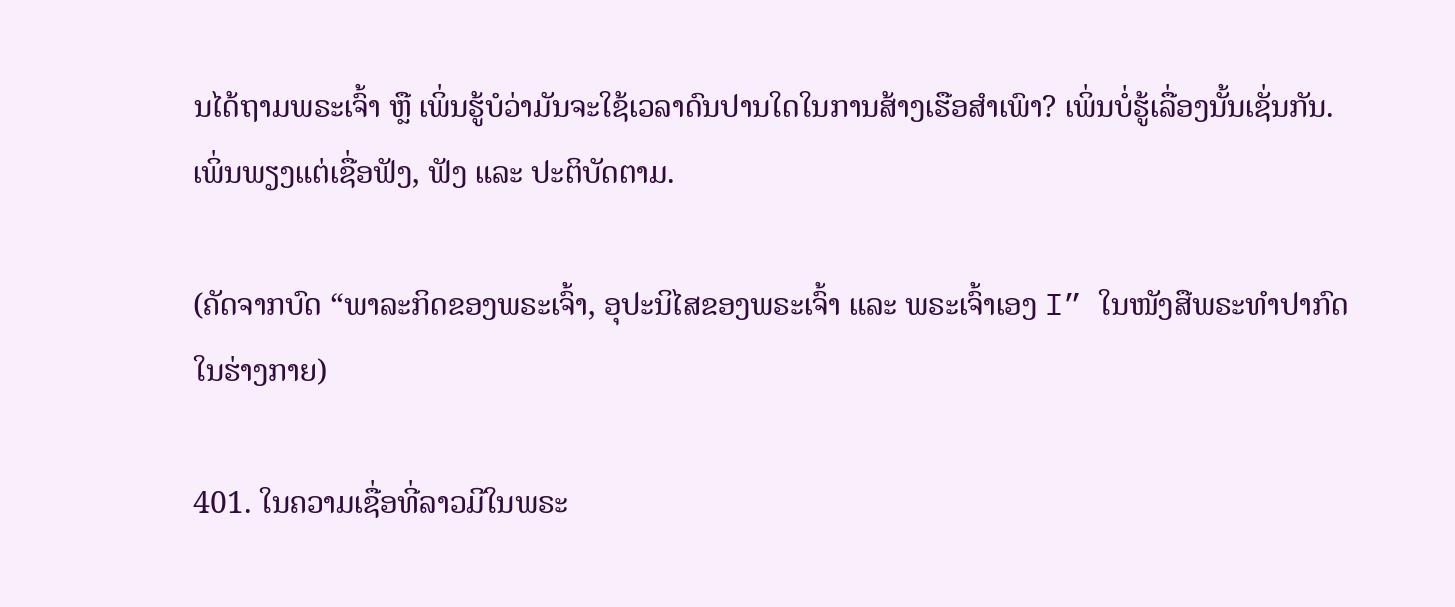ນໄດ້ຖາມພຣະເຈົ້າ ຫຼື ເພິ່ນຮູ້ບໍວ່າມັນຈະໃຊ້ເວລາດົນປານໃດໃນການສ້າງເຮືອສຳເພົາ? ເພິ່ນບໍ່ຮູ້ເລື່ອງນັ້ນເຊັ່ນກັນ. ເພິ່ນພຽງແຕ່ເຊື່ອຟັງ, ຟັງ ແລະ ປະຕິບັດຕາມ.

(ຄັດຈາກບົດ “ພາລະກິດຂອງພຣະເຈົ້າ, ອຸປະນິໄສຂອງພຣະເຈົ້າ ແລະ ພຣະເຈົ້າເອງ I” ໃນໜັງສືພຣະທໍາປາກົດໃນຮ່າງກາຍ)

401. ໃນຄວາມເຊື່ອທີ່ລາວມີໃນພຣະ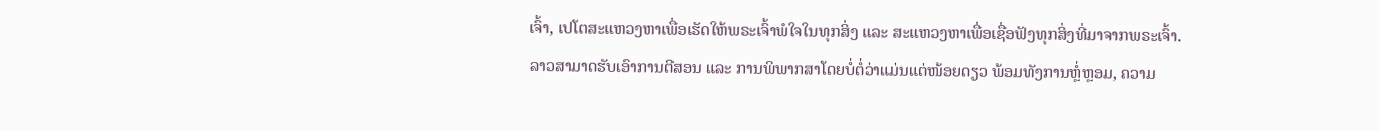ເຈົ້າ, ເປໂຕສະແຫວງຫາເພື່ອເຮັດໃຫ້ພຣະເຈົ້າພໍໃຈໃນທຸກສິ່ງ ແລະ ສະແຫວງຫາເພື່ອເຊື່ອຟັງທຸກສິ່ງທີ່ມາຈາກພຣະເຈົ້າ. ລາວສາມາດຮັບເອົາການຕີສອນ ແລະ ການພິພາກສາໂດຍບໍ່ຕໍ່ວ່າແມ່ນແຕ່ໜ້ອຍດຽວ ພ້ອມທັງການຫຼໍ່ຫຼອມ, ຄວາມ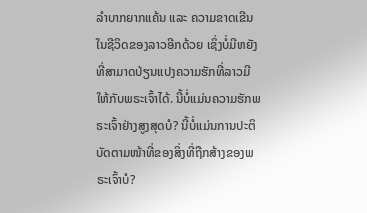ລຳບາກຍາກແຄ້ນ ແລະ ຄວາມຂາດເຂີນໃນຊີວິດຂອງລາວອີກດ້ວຍ ເຊິ່ງບໍ່ມີຫຍັງທີ່ສາມາດປ່ຽນແປງຄວາມຮັກທີ່ລາວມີໃຫ້ກັບພຣະເຈົ້າໄດ້. ນີ້ບໍ່ແມ່ນຄວາມຮັກພຣະເຈົ້າຢ່າງສູງສຸດບໍ? ນີ້ບໍ່ແມ່ນການປະຕິບັດຕາມໜ້າທີ່ຂອງສິ່ງທີ່ຖືກສ້າງຂອງພຣະເຈົ້າບໍ?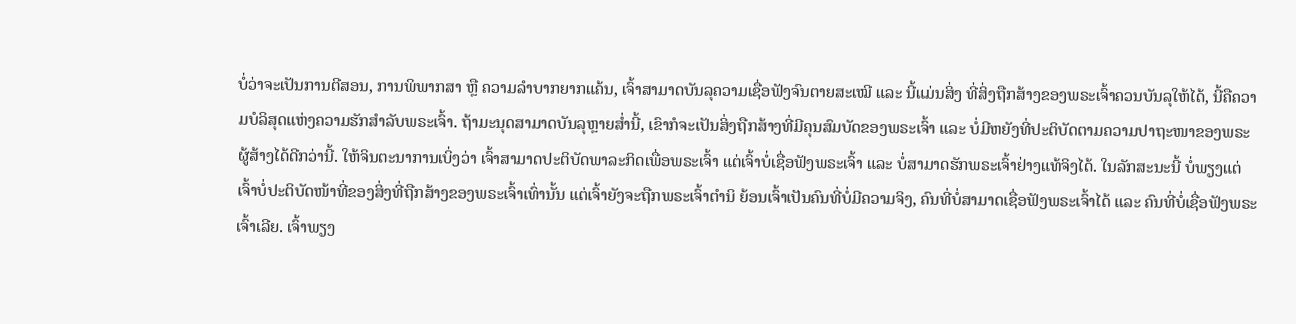ບໍ່ວ່າຈະເປັນການຕີສອນ, ການພິພາກສາ ຫຼື ຄວາມລໍາບາກຍາກແຄ້ນ, ເຈົ້າສາມາດບັນລຸຄວາມເຊື່ອຟັງຈົນຕາຍສະເໝີ ແລະ ນີ້ແມ່ນສິ່ງ ທີ່ສິ່ງຖືກສ້າງຂອງພຣະເຈົ້າຄວນບັນລຸໃຫ້ໄດ້, ນີ້ຄືຄວາມບໍລິສຸດແຫ່ງຄວາມຮັກສຳລັບພຣະເຈົ້າ. ຖ້າມະນຸດສາມາດບັນລຸຫຼາຍສໍ່ານີ້, ເຂົາກໍຈະເປັນສິ່ງຖືກສ້າງທີ່ມີຄຸນສົມບັດຂອງພຣະເຈົ້າ ແລະ ບໍ່ມີຫຍັງທີ່ປະຕິບັດຕາມຄວາມປາຖະໜາຂອງພຣະຜູ້ສ້າງໄດ້ດີກວ່ານີ້. ໃຫ້ຈິນຕະນາການເບິ່ງວ່າ ເຈົ້າສາມາດປະຕິບັດພາລະກິດເພື່ອພຣະເຈົ້າ ແຕ່ເຈົ້າບໍ່ເຊື່ອຟັງພຣະເຈົ້າ ແລະ ບໍ່ສາມາດຮັກພຣະເຈົ້າຢ່າງແທ້ຈິງໄດ້. ໃນລັກສະນະນີ້ ບໍ່ພຽງແຕ່ເຈົ້າບໍ່ປະຕິບັດໜ້າທີ່ຂອງສິ່ງທີ່ຖືກສ້າງຂອງພຣະເຈົ້າເທົ່ານັ້ນ ແຕ່ເຈົ້າຍັງຈະຖືກພຣະເຈົ້າຕຳນິ ຍ້ອນເຈົ້າເປັນຄົນທີ່ບໍ່ມີຄວາມຈິງ, ຄົນທີ່ບໍ່ສາມາດເຊື່ອຟັງພຣະເຈົ້າໄດ້ ແລະ ຄົນທີ່ບໍ່ເຊື່ອຟັງພຣະເຈົ້າເລີຍ. ເຈົ້າພຽງ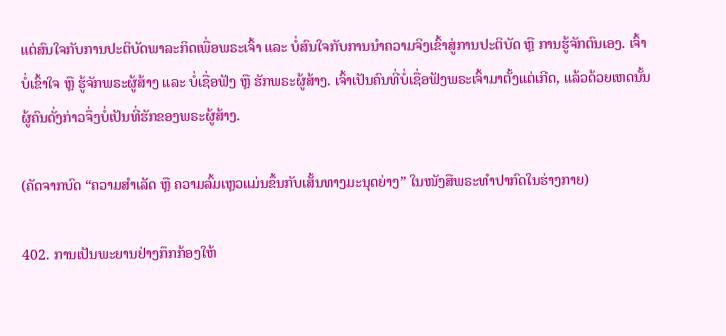ແຕ່ສົນໃຈກັບການປະຕິບັດພາລະກິດເພື່ອພຣະເຈົ້າ ແລະ ບໍ່ສົນໃຈກັບການນໍາຄວາມຈິງເຂົ້າສູ່ການປະຕິບັດ ຫຼື ການຮູ້ຈັກຕົນເອງ. ເຈົ້າບໍ່ເຂົ້າໃຈ ຫຼື ຮູ້ຈັກພຣະຜູ້ສ້າງ ແລະ ບໍ່ເຊື່ອຟັງ ຫຼື ຮັກພຣະຜູ້ສ້າງ. ເຈົ້າເປັນຄົນທີ່ບໍ່ເຊື່ອຟັງພຣະເຈົ້າມາຕັ້ງແຕ່ເກີດ, ແລ້ວດ້ວຍເຫດນັ້ນຜູ້ຄົນດັ່ງກ່າວຈຶ່ງບໍ່ເປັນທີ່ຮັກຂອງພຣະຜູ້ສ້າງ.

(ຄັດຈາກບົດ “ຄວາມສຳເລັດ ຫຼື ຄວາມລົ້ມເຫຼວແມ່ນຂຶ້ນກັບເສັ້ນທາງມະນຸດຍ່າງ” ໃນໜັງສືພຣະທໍາປາກົດໃນຮ່າງກາຍ)

402. ການເປັນພະຍານຢ່າງກຶກກ້ອງໃຫ້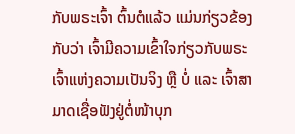ກັບພຣະເຈົ້າ ຕົ້ນຕໍແລ້ວ ແມ່ນກ່ຽວຂ້ອງກັບວ່າ ເຈົ້າມີຄວາມເຂົ້າໃຈກ່ຽວກັບພຣະເຈົ້າແຫ່ງຄວາມເປັນຈິງ ຫຼື ບໍ່ ແລະ ເຈົ້າສາມາດເຊື່ອຟັງຢູ່ຕໍ່ໜ້າບຸກ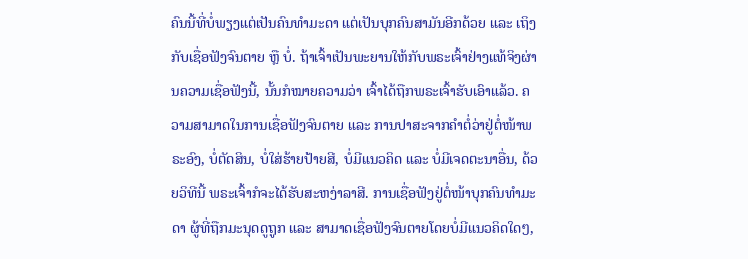ຄົນນີ້ທີ່ບໍ່ພຽງແຕ່ເປັນຄົນທຳມະດາ ແຕ່ເປັນບຸກຄົນສາມັນອີກດ້ວຍ ແລະ ເຖິງກັບເຊື່ອຟັງຈົນຕາຍ ຫຼື ບໍ່. ຖ້າເຈົ້າເປັນພະຍານໃຫ້ກັບພຣະເຈົ້າຢ່າງແທ້ຈິງຜ່ານຄວາມເຊື່ອຟັງນີ້, ນັ້ນກໍໝາຍຄວາມວ່າ ເຈົ້າໄດ້ຖືກພຣະເຈົ້າຮັບເອົາແລ້ວ. ຄວາມສາມາດໃນການເຊື່ອຟັງຈົນຕາຍ ແລະ ການປາສະຈາກຄຳຕໍ່ວ່າຢູ່ຕໍ່ໜ້າພຣະອົງ, ບໍ່ຕັດສິນ, ບໍ່ໃສ່ຮ້າຍປ້າຍສີ, ບໍ່ມີແນວຄິດ ແລະ ບໍ່ມີເຈດຕະນາອື່ນ, ດ້ວຍວິທີນີ້ ພຣະເຈົ້າກໍຈະໄດ້ຮັບສະຫງ່າລາສີ. ການເຊື່ອຟັງຢູ່ຕໍ່ໜ້າບຸກຄົນທຳມະດາ ຜູ້ທີ່ຖືກມະນຸດດູຖູກ ແລະ ສາມາດເຊື່ອຟັງຈົນຕາຍໂດຍບໍ່ມີແນວຄິດໃດໆ,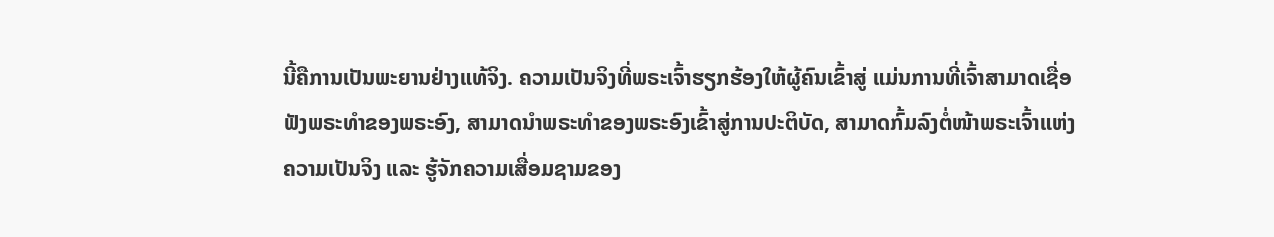ນີ້ຄືການເປັນພະຍານຢ່າງແທ້ຈິງ. ຄວາມເປັນຈິງທີ່ພຣະເຈົ້າຮຽກຮ້ອງໃຫ້ຜູ້ຄົນເຂົ້າສູ່ ແມ່ນການທີ່ເຈົ້າສາມາດເຊື່ອຟັງພຣະທຳຂອງພຣະອົງ, ສາມາດນໍາພຣະທຳຂອງພຣະອົງເຂົ້າສູ່ການປະຕິບັດ, ສາມາດກົ້ມລົງຕໍ່ໜ້າພຣະເຈົ້າແຫ່ງຄວາມເປັນຈິງ ແລະ ຮູ້ຈັກຄວາມເສື່ອມຊາມຂອງ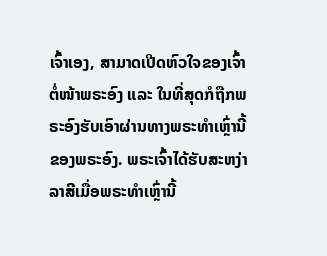ເຈົ້າເອງ, ສາມາດເປີດຫົວໃຈຂອງເຈົ້າຕໍ່ໜ້າພຣະອົງ ແລະ ໃນທີ່ສຸດກໍຖືກພຣະອົງຮັບເອົາຜ່ານທາງພຣະທຳເຫຼົ່ານີ້ຂອງພຣະອົງ. ພຣະເຈົ້າໄດ້ຮັບສະຫງ່າລາສີເມື່ອພຣະທຳເຫຼົ່ານີ້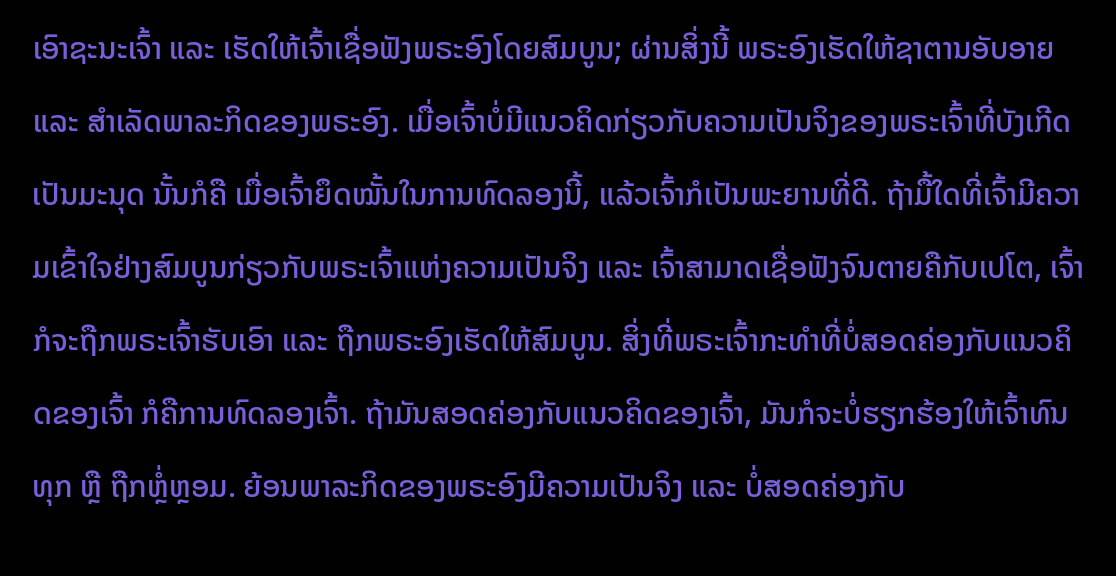ເອົາຊະນະເຈົ້າ ແລະ ເຮັດໃຫ້ເຈົ້າເຊື່ອຟັງພຣະອົງໂດຍສົມບູນ; ຜ່ານສິ່ງນີ້ ພຣະອົງເຮັດໃຫ້ຊາຕານອັບອາຍ ແລະ ສຳເລັດພາລະກິດຂອງພຣະອົງ. ເມື່ອເຈົ້າບໍ່ມີແນວຄິດກ່ຽວກັບຄວາມເປັນຈິງຂອງພຣະເຈົ້າທີ່ບັງເກີດເປັນມະນຸດ ນັ້ນກໍຄື ເມື່ອເຈົ້າຍຶດໝັ້ນໃນການທົດລອງນີ້, ແລ້ວເຈົ້າກໍເປັນພະຍານທີ່ດີ. ຖ້າມື້ໃດທີ່ເຈົ້າມີຄວາມເຂົ້າໃຈຢ່າງສົມບູນກ່ຽວກັບພຣະເຈົ້າແຫ່ງຄວາມເປັນຈິງ ແລະ ເຈົ້າສາມາດເຊື່ອຟັງຈົນຕາຍຄືກັບເປໂຕ, ເຈົ້າກໍຈະຖືກພຣະເຈົ້າຮັບເອົາ ແລະ ຖືກພຣະອົງເຮັດໃຫ້ສົມບູນ. ສິ່ງທີ່ພຣະເຈົ້າກະທໍາທີ່ບໍ່ສອດຄ່ອງກັບແນວຄິດຂອງເຈົ້າ ກໍຄືການທົດລອງເຈົ້າ. ຖ້າມັນສອດຄ່ອງກັບແນວຄິດຂອງເຈົ້າ, ມັນກໍຈະບໍ່ຮຽກຮ້ອງໃຫ້ເຈົ້າທົນທຸກ ຫຼື ຖືກຫຼໍ່ຫຼອມ. ຍ້ອນພາລະກິດຂອງພຣະອົງມີຄວາມເປັນຈິງ ແລະ ບໍ່ສອດຄ່ອງກັບ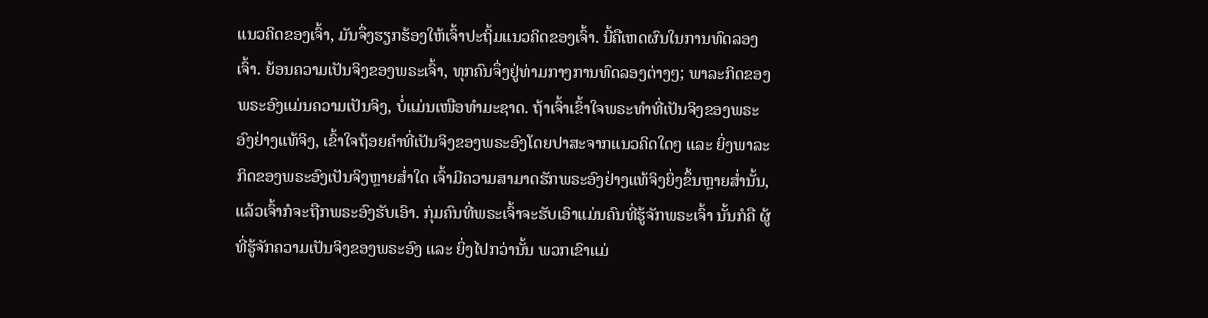ແນວຄິດຂອງເຈົ້າ, ມັນຈຶ່ງຮຽກຮ້ອງໃຫ້ເຈົ້າປະຖິ້ມແນວຄິດຂອງເຈົ້າ. ນີ້ຄືເຫດຜົນໃນການທົດລອງເຈົ້າ. ຍ້ອນຄວາມເປັນຈິງຂອງພຣະເຈົ້າ, ທຸກຄົນຈຶ່ງຢູ່ທ່າມກາງການທົດລອງຕ່າງໆ; ພາລະກິດຂອງພຣະອົງແມ່ນຄວາມເປັນຈິງ, ບໍ່ແມ່ນເໜືອທຳມະຊາດ. ຖ້າເຈົ້າເຂົ້າໃຈພຣະທຳທີ່ເປັນຈິງຂອງພຣະອົງຢ່າງແທ້ຈິງ, ເຂົ້າໃຈຖ້ອຍຄຳທີ່ເປັນຈິງຂອງພຣະອົງໂດຍປາສະຈາກແນວຄິດໃດໆ ແລະ ຍິ່ງພາລະກິດຂອງພຣະອົງເປັນຈິງຫຼາຍສໍ່າໃດ ເຈົ້າມີຄວາມສາມາດຮັກພຣະອົງຢ່າງແທ້ຈິງຍິ່ງຂຶ້ນຫຼາຍສໍ່ານັ້ນ, ແລ້ວເຈົ້າກໍຈະຖືກພຣະອົງຮັບເອົາ. ກຸ່ມຄົນທີ່ພຣະເຈົ້າຈະຮັບເອົາແມ່ນຄົນທີ່ຮູ້ຈັກພຣະເຈົ້າ ນັ້ນກໍຄື ຜູ້ທີ່ຮູ້ຈັກຄວາມເປັນຈິງຂອງພຣະອົງ ແລະ ຍິ່ງໄປກວ່ານັ້ນ ພວກເຂົາແມ່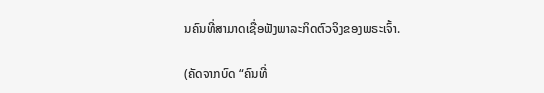ນຄົນທີ່ສາມາດເຊື່ອຟັງພາລະກິດຕົວຈິງຂອງພຣະເຈົ້າ.

(ຄັດຈາກບົດ “ຄົນທີ່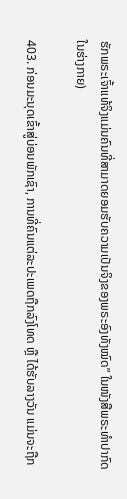ຮັກພຣະເຈົ້າແທ້ຈິງແມ່ນຄົນທີ່ສາມາດຍອມຮັບຄວາມເປັນຈິງຂອງພຣະອົງທັງໝົດ” ໃນໜັງສືພຣະທໍາປາກົດໃນຮ່າງກາຍ)

403. ກ່ອນມະນຸດເຂົ້າສູ່ບ່ອນພັກເຊົາ, ການທີ່ຄົນແຕ່ລະປະເພດຖືກລົງໂທດ ຫຼື ໄດ້ຮັບລາງວັນ ແມ່ນຈະຖືກ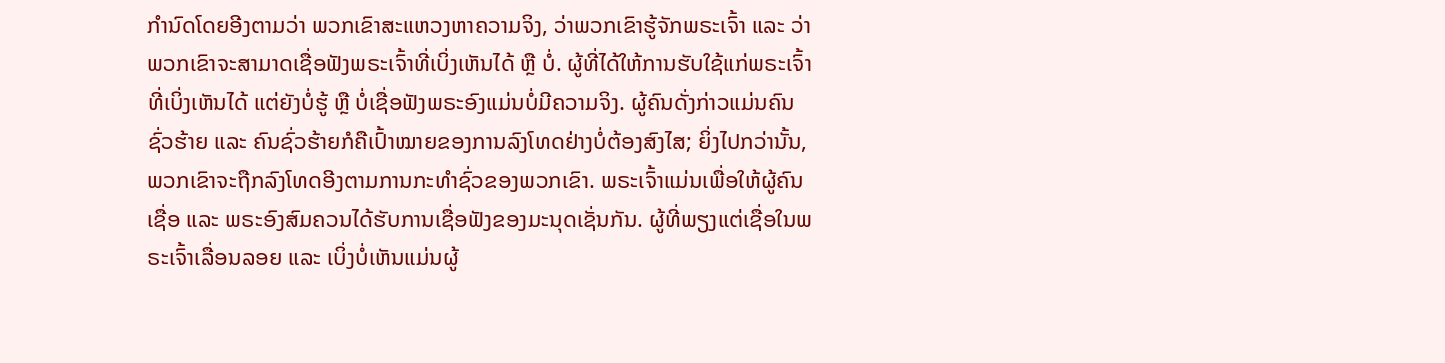ກໍານົດໂດຍອີງຕາມວ່າ ພວກເຂົາສະແຫວງຫາຄວາມຈິງ, ວ່າພວກເຂົາຮູ້ຈັກພຣະເຈົ້າ ແລະ ວ່າພວກເຂົາຈະສາມາດເຊື່ອຟັງພຣະເຈົ້າທີ່ເບິ່ງເຫັນໄດ້ ຫຼື ບໍ່. ຜູ້ທີ່ໄດ້ໃຫ້ການຮັບໃຊ້ແກ່ພຣະເຈົ້າທີ່ເບິ່ງເຫັນໄດ້ ແຕ່ຍັງບໍ່ຮູ້ ຫຼື ບໍ່ເຊື່ອຟັງພຣະອົງແມ່ນບໍ່ມີຄວາມຈິງ. ຜູ້ຄົນດັ່ງກ່າວແມ່ນຄົນຊົ່ວຮ້າຍ ແລະ ຄົນຊົ່ວຮ້າຍກໍຄືເປົ້າໝາຍຂອງການລົງໂທດຢ່າງບໍ່ຕ້ອງສົງໄສ; ຍິ່ງໄປກວ່ານັ້ນ, ພວກເຂົາຈະຖືກລົງໂທດອີງຕາມການກະທໍາຊົ່ວຂອງພວກເຂົາ. ພຣະເຈົ້າແມ່ນເພື່ອໃຫ້ຜູ້ຄົນເຊື່ອ ແລະ ພຣະອົງສົມຄວນໄດ້ຮັບການເຊື່ອຟັງຂອງມະນຸດເຊັ່ນກັນ. ຜູ້ທີ່ພຽງແຕ່ເຊື່ອໃນພຣະເຈົ້າເລື່ອນລອຍ ແລະ ເບິ່ງບໍ່ເຫັນແມ່ນຜູ້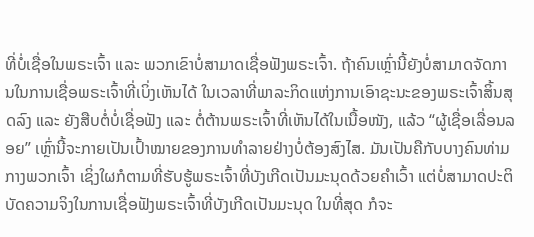ທີ່ບໍ່ເຊື່ອໃນພຣະເຈົ້າ ແລະ ພວກເຂົາບໍ່ສາມາດເຊື່ອຟັງພຣະເຈົ້າ. ຖ້າຄົນເຫຼົ່ານີ້ຍັງບໍ່ສາມາດຈັດການໃນການເຊື່ອພຣະເຈົ້າທີ່ເບິ່ງເຫັນໄດ້ ໃນເວລາທີ່ພາລະກິດແຫ່ງການເອົາຊະນະຂອງພຣະເຈົ້າສິ້ນສຸດລົງ ແລະ ຍັງສືບຕໍ່ບໍ່ເຊື່ອຟັງ ແລະ ຕໍ່ຕ້ານພຣະເຈົ້າທີ່ເຫັນໄດ້ໃນເນື້ອໜັງ, ແລ້ວ “ຜູ້ເຊື່ອເລື່ອນລອຍ” ເຫຼົ່ານີ້ຈະກາຍເປັນເປົ້າໝາຍຂອງການທໍາລາຍຢ່າງບໍ່ຕ້ອງສົງໄສ. ມັນເປັນຄືກັບບາງຄົນທ່າມກາງພວກເຈົ້າ ເຊິ່ງໃຜກໍຕາມທີ່ຮັບຮູ້ພຣະເຈົ້າທີ່ບັງເກີດເປັນມະນຸດດ້ວຍຄໍາເວົ້າ ແຕ່ບໍ່ສາມາດປະຕິບັດຄວາມຈິງໃນການເຊື່ອຟັງພຣະເຈົ້າທີ່ບັງເກີດເປັນມະນຸດ ໃນທີ່ສຸດ ກໍຈະ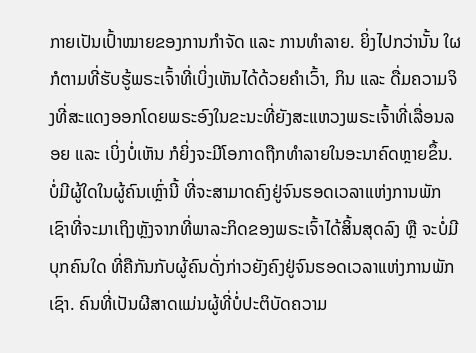ກາຍເປັນເປົ້າໝາຍຂອງການກໍາຈັດ ແລະ ການທໍາລາຍ. ຍິ່ງໄປກວ່ານັ້ນ ໃຜກໍຕາມທີ່ຮັບຮູ້ພຣະເຈົ້າທີ່ເບິ່ງເຫັນໄດ້ດ້ວຍຄໍາເວົ້າ, ກິນ ແລະ ດື່ມຄວາມຈິງທີ່ສະແດງອອກໂດຍພຣະອົງໃນຂະນະທີ່ຍັງສະແຫວງພຣະເຈົ້າທີ່ເລື່ອນລອຍ ແລະ ເບິ່ງບໍ່ເຫັນ ກໍຍິ່ງຈະມີໂອກາດຖືກທຳລາຍໃນອະນາຄົດຫຼາຍຂຶ້ນ. ບໍ່ມີຜູ້ໃດໃນຜູ້ຄົນເຫຼົ່ານີ້ ທີ່ຈະສາມາດຄົງຢູ່ຈົນຮອດເວລາແຫ່ງການພັກເຊົາທີ່ຈະມາເຖິງຫຼັງຈາກທີ່ພາລະກິດຂອງພຣະເຈົ້າໄດ້ສິ້ນສຸດລົງ ຫຼື ຈະບໍ່ມີບຸກຄົນໃດ ທີ່ຄືກັນກັບຜູ້ຄົນດັ່ງກ່າວຍັງຄົງຢູ່ຈົນຮອດເວລາແຫ່ງການພັກເຊົາ. ຄົນທີ່ເປັນຜີສາດແມ່ນຜູ້ທີ່ບໍ່ປະຕິບັດຄວາມ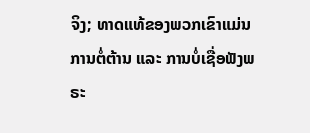ຈິງ; ທາດແທ້ຂອງພວກເຂົາແມ່ນການຕໍ່ຕ້ານ ແລະ ການບໍ່ເຊື່ອຟັງພຣະ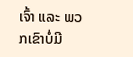ເຈົ້າ ແລະ ພວກເຂົາບໍ່ມີ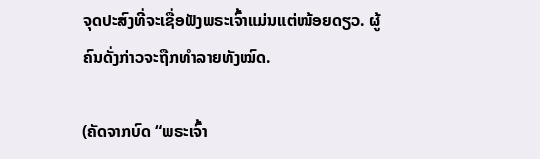ຈຸດປະສົງທີ່ຈະເຊື່ອຟັງພຣະເຈົ້າແມ່ນແຕ່ໜ້ອຍດຽວ. ຜູ້ຄົນດັ່ງກ່າວຈະຖືກທໍາລາຍທັງໝົດ.

(ຄັດຈາກບົດ “ພຣະເຈົ້າ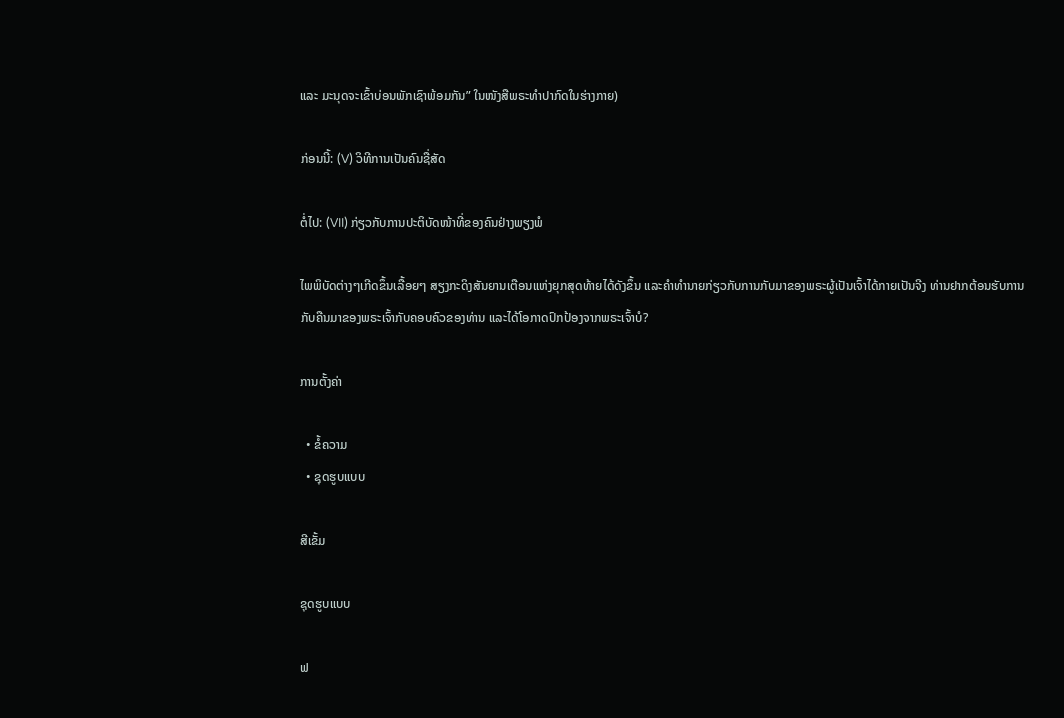ແລະ ມະນຸດຈະເຂົ້າບ່ອນພັກເຊົາພ້ອມກັນ” ໃນໜັງສືພຣະທໍາປາກົດໃນຮ່າງກາຍ)

ກ່ອນນີ້: (V) ວິທີການເປັນຄົນຊື່ສັດ

ຕໍ່ໄປ: (VII) ກ່ຽວກັບການປະຕິບັດໜ້າທີ່ຂອງຄົນຢ່າງພຽງພໍ

ໄພພິບັດຕ່າງໆເກີດຂຶ້ນເລື້ອຍໆ ສຽງກະດິງສັນຍານເຕືອນແຫ່ງຍຸກສຸດທ້າຍໄດ້ດັງຂຶ້ນ ແລະຄໍາທໍານາຍກ່ຽວກັບການກັບມາຂອງພຣະຜູ້ເປັນເຈົ້າໄດ້ກາຍເປັນຈີງ ທ່ານຢາກຕ້ອນຮັບການກັບຄືນມາຂອງພຣະເຈົ້າກັບຄອບຄົວຂອງທ່ານ ແລະໄດ້ໂອກາດປົກປ້ອງຈາກພຣະເຈົ້າບໍ?

ການຕັ້ງຄ່າ

  • ຂໍ້ຄວາມ
  • ຊຸດຮູບແບບ

ສີເຂັ້ມ

ຊຸດຮູບແບບ

ຟ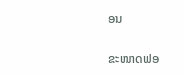ອນ

ຂະໜາດຟອ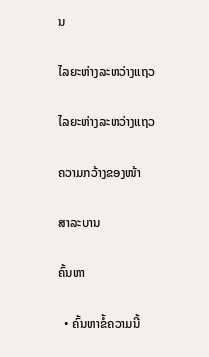ນ

ໄລຍະຫ່າງລະຫວ່າງແຖວ

ໄລຍະຫ່າງລະຫວ່າງແຖວ

ຄວາມກວ້າງຂອງໜ້າ

ສາລະບານ

ຄົ້ນຫາ

  • ຄົ້ນຫາຂໍ້ຄວາມນີ້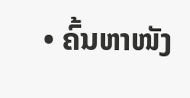• ຄົ້ນຫາໜັງ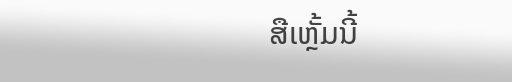ສືເຫຼັ້ມນີ້